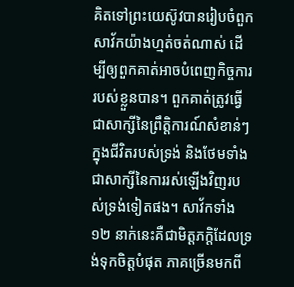គិតទៅព្រះយេស៊ូវបានរៀបចំពួកសាវ័កយ៉ាងហ្មត់ចត់ណាស់ ដើម្បីឲ្យពួកគាត់អាចបំពេញកិច្ចការរបស់ខ្លួនបាន។ ពួកគាត់ត្រូវធ្វើជាសាក្សីនៃព្រឹត្តិការណ៍សំខាន់ៗក្នុងជីវិតរបស់ទ្រង់ និងថែមទាំងជាសាក្សីនៃការរស់ឡើងវិញរបស់ទ្រង់ទៀតផង។ សាវ័កទាំង ១២ នាក់នេះគឺជាមិត្តភក្តិដែលទ្រង់ទុកចិត្តបំផុត ភាគច្រើនមកពី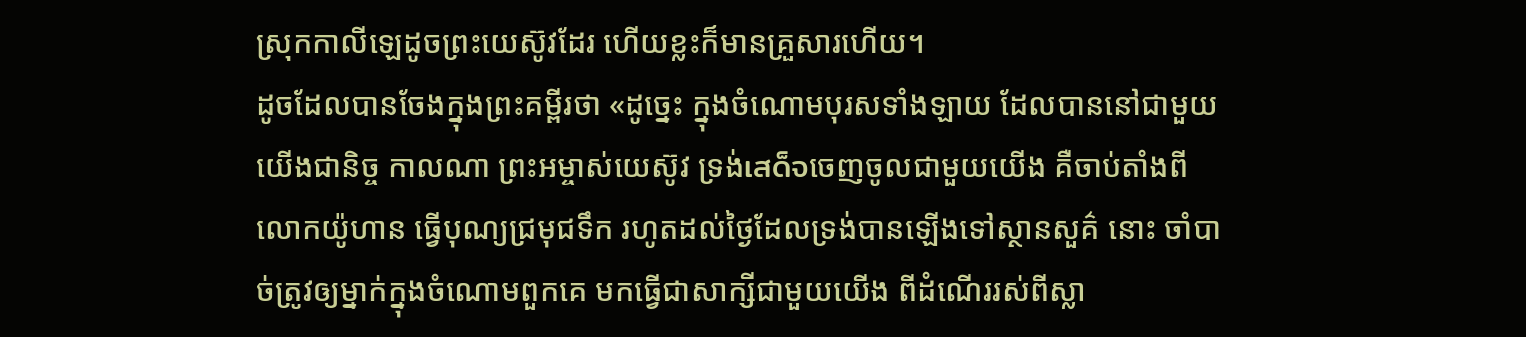ស្រុកកាលីឡេដូចព្រះយេស៊ូវដែរ ហើយខ្លះក៏មានគ្រួសារហើយ។
ដូចដែលបានចែងក្នុងព្រះគម្ពីរថា «ដូច្នេះ ក្នុងចំណោមបុរសទាំងឡាយ ដែលបាននៅជាមួយយើងជានិច្ច កាលណា ព្រះអម្ចាស់យេស៊ូវ ទ្រង់เสด็จចេញចូលជាមួយយើង គឺចាប់តាំងពីលោកយ៉ូហាន ធ្វើបុណ្យជ្រមុជទឹក រហូតដល់ថ្ងៃដែលទ្រង់បានឡើងទៅស្ថានសួគ៌ នោះ ចាំបាច់ត្រូវឲ្យម្នាក់ក្នុងចំណោមពួកគេ មកធ្វើជាសាក្សីជាមួយយើង ពីដំណើររស់ពីស្លា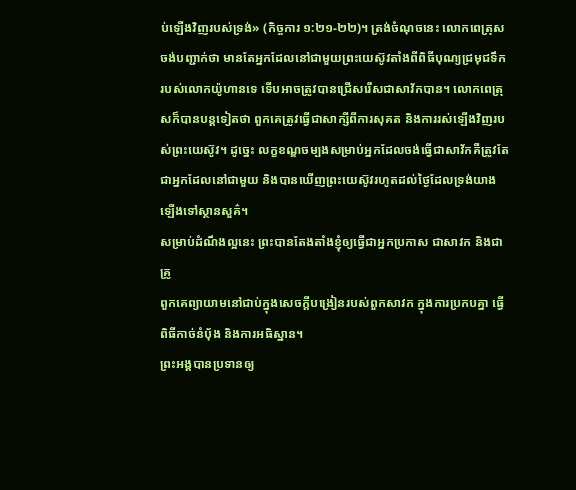ប់ឡើងវិញរបស់ទ្រង់» (កិច្ចការ ១:២១-២២)។ ត្រង់ចំណុចនេះ លោកពេត្រុសចង់បញ្ជាក់ថា មានតែអ្នកដែលនៅជាមួយព្រះយេស៊ូវតាំងពីពិធីបុណ្យជ្រមុជទឹករបស់លោកយ៉ូហានទេ ទើបអាចត្រូវបានជ្រើសរើសជាសាវ័កបាន។ លោកពេត្រុសក៏បានបន្តទៀតថា ពួកគេត្រូវធ្វើជាសាក្សីពីការសុគត និងការរស់ឡើងវិញរបស់ព្រះយេស៊ូវ។ ដូច្នេះ លក្ខខណ្ឌចម្បងសម្រាប់អ្នកដែលចង់ធ្វើជាសាវ័កគឺត្រូវតែជាអ្នកដែលនៅជាមួយ និងបានឃើញព្រះយេស៊ូវរហូតដល់ថ្ងៃដែលទ្រង់យាងឡើងទៅស្ថានសួគ៌។
សម្រាប់ដំណឹងល្អនេះ ព្រះបានតែងតាំងខ្ញុំឲ្យធ្វើជាអ្នកប្រកាស ជាសាវក និងជាគ្រូ
ពួកគេព្យាយាមនៅជាប់ក្នុងសេចក្តីបង្រៀនរបស់ពួកសាវក ក្នុងការប្រកបគ្នា ធ្វើពិធីកាច់នំបុ័ង និងការអធិស្ឋាន។
ព្រះអង្គបានប្រទានឲ្យ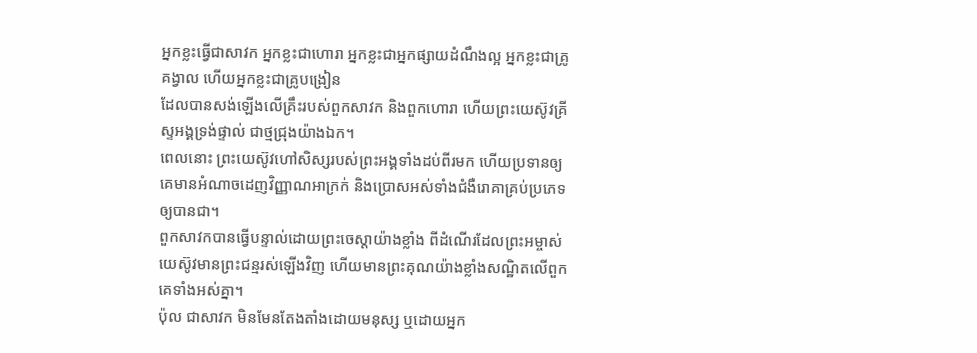អ្នកខ្លះធ្វើជាសាវក អ្នកខ្លះជាហោរា អ្នកខ្លះជាអ្នកផ្សាយដំណឹងល្អ អ្នកខ្លះជាគ្រូគង្វាល ហើយអ្នកខ្លះជាគ្រូបង្រៀន
ដែលបានសង់ឡើងលើគ្រឹះរបស់ពួកសាវក និងពួកហោរា ហើយព្រះយេស៊ូវគ្រីស្ទអង្គទ្រង់ផ្ទាល់ ជាថ្មជ្រុងយ៉ាងឯក។
ពេលនោះ ព្រះយេស៊ូវហៅសិស្សរបស់ព្រះអង្គទាំងដប់ពីរមក ហើយប្រទានឲ្យគេមានអំណាចដេញវិញ្ញាណអាក្រក់ និងប្រោសអស់ទាំងជំងឺរោគាគ្រប់ប្រភេទឲ្យបានជា។
ពួកសាវកបានធ្វើបន្ទាល់ដោយព្រះចេស្តាយ៉ាងខ្លាំង ពីដំណើរដែលព្រះអម្ចាស់យេស៊ូវមានព្រះជន្មរស់ឡើងវិញ ហើយមានព្រះគុណយ៉ាងខ្លាំងសណ្ឋិតលើពួកគេទាំងអស់គ្នា។
ប៉ុល ជាសាវក មិនមែនតែងតាំងដោយមនុស្ស ឬដោយអ្នក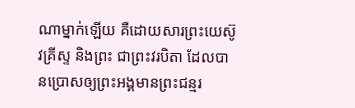ណាម្នាក់ឡើយ គឺដោយសារព្រះយេស៊ូវគ្រីស្ទ និងព្រះ ជាព្រះវរបិតា ដែលបានប្រោសឲ្យព្រះអង្គមានព្រះជន្មរ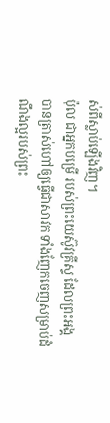ស់ពីស្លាប់ឡើងវិញ។
ប៉ុល ជាអ្នកបម្រើ របស់ព្រះយេស៊ូវគ្រីស្ទ ដែលព្រះអង្គបានត្រាស់ហៅឲ្យធ្វើជាសាវក ទាំងញែកចេញសម្រាប់ដំណឹងល្អរបស់ព្រះ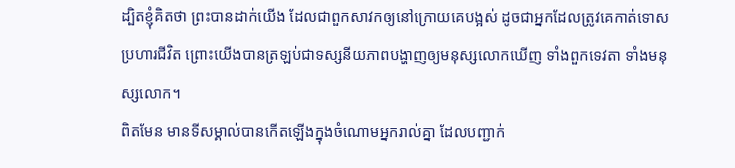ដ្បិតខ្ញុំគិតថា ព្រះបានដាក់យើង ដែលជាពួកសាវកឲ្យនៅក្រោយគេបង្អស់ ដូចជាអ្នកដែលត្រូវគេកាត់ទោសប្រហារជីវិត ព្រោះយើងបានត្រឡប់ជាទស្សនីយភាពបង្ហាញឲ្យមនុស្សលោកឃើញ ទាំងពួកទេវតា ទាំងមនុស្សលោក។
ពិតមែន មានទីសម្គាល់បានកើតឡើងក្នុងចំណោមអ្នករាល់គ្នា ដែលបញ្ជាក់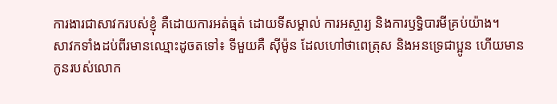ការងារជាសាវករបស់ខ្ញុំ គឺដោយការអត់ធ្មត់ ដោយទីសម្គាល់ ការអស្ចារ្យ និងការឫទ្ធិបារមីគ្រប់យ៉ាង។
សាវកទាំងដប់ពីរមានឈ្មោះដូចតទៅ៖ ទីមួយគឺ ស៊ីម៉ូន ដែលហៅថាពេត្រុស និងអនទ្រេជាប្អូន ហើយមានកូនរបស់លោក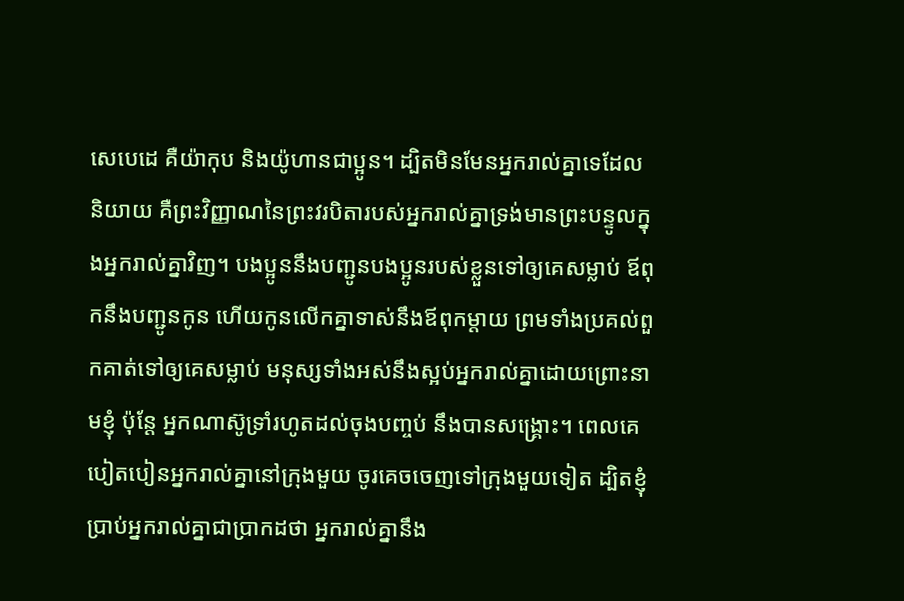សេបេដេ គឺយ៉ាកុប និងយ៉ូហានជាប្អូន។ ដ្បិតមិនមែនអ្នករាល់គ្នាទេដែលនិយាយ គឺព្រះវិញ្ញាណនៃព្រះវរបិតារបស់អ្នករាល់គ្នាទ្រង់មានព្រះបន្ទូលក្នុងអ្នករាល់គ្នាវិញ។ បងប្អូននឹងបញ្ជូនបងប្អូនរបស់ខ្លួនទៅឲ្យគេសម្លាប់ ឪពុកនឹងបញ្ជូនកូន ហើយកូនលើកគ្នាទាស់នឹងឪពុកម្តាយ ព្រមទាំងប្រគល់ពួកគាត់ទៅឲ្យគេសម្លាប់ មនុស្សទាំងអស់នឹងស្អប់អ្នករាល់គ្នាដោយព្រោះនាមខ្ញុំ ប៉ុន្តែ អ្នកណាស៊ូទ្រាំរហូតដល់ចុងបញ្ចប់ នឹងបានសង្គ្រោះ។ ពេលគេបៀតបៀនអ្នករាល់គ្នានៅក្រុងមួយ ចូរគេចចេញទៅក្រុងមួយទៀត ដ្បិតខ្ញុំប្រាប់អ្នករាល់គ្នាជាប្រាកដថា អ្នករាល់គ្នានឹង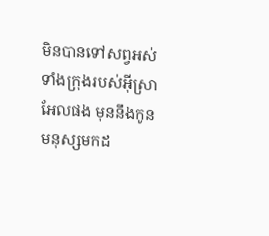មិនបានទៅសព្វអស់ទាំងក្រុងរបស់អ៊ីស្រាអែលផង មុននឹងកូនមនុស្សមកដ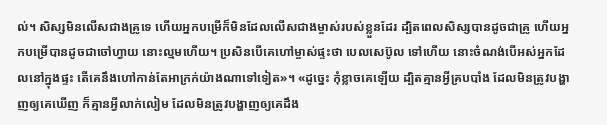ល់។ សិស្សមិនលើសជាងគ្រូទេ ហើយអ្នកបម្រើក៏មិនដែលលើសជាងម្ចាស់របស់ខ្លួនដែរ ដ្បិតពេលសិស្សបានដូចជាគ្រូ ហើយអ្នកបម្រើបានដូចជាចៅហ្វាយ នោះល្មមហើយ។ ប្រសិនបើគេហៅម្ចាស់ផ្ទះថា បេលសេប៊ូល ទៅហើយ នោះចំណង់បើអស់អ្នកដែលនៅក្នុងផ្ទះ តើគេនឹងហៅកាន់តែអាក្រក់យ៉ាងណាទៅទៀត»។ «ដូច្នេះ កុំខ្លាចគេឡើយ ដ្បិតគ្មានអ្វីគ្របបាំង ដែលមិនត្រូវបង្ហាញឲ្យគេឃើញ ក៏គ្មានអ្វីលាក់លៀម ដែលមិនត្រូវបង្ហាញឲ្យគេដឹង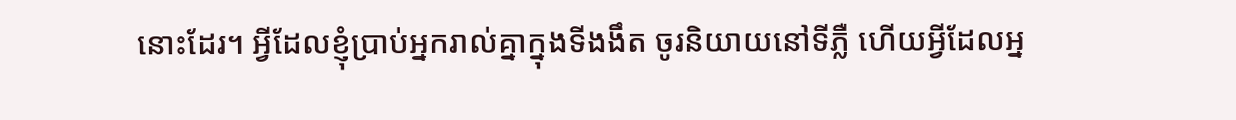នោះដែរ។ អ្វីដែលខ្ញុំប្រាប់អ្នករាល់គ្នាក្នុងទីងងឹត ចូរនិយាយនៅទីភ្លឺ ហើយអ្វីដែលអ្ន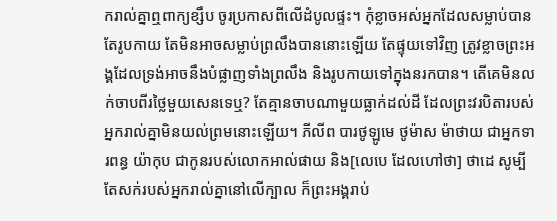ករាល់គ្នាឮពាក្យខ្សឹប ចូរប្រកាសពីលើដំបូលផ្ទះ។ កុំខ្លាចអស់អ្នកដែលសម្លាប់បានតែរូបកាយ តែមិនអាចសម្លាប់ព្រលឹងបាននោះឡើយ តែផ្ទុយទៅវិញ ត្រូវខ្លាចព្រះអង្គដែលទ្រង់អាចនឹងបំផ្លាញទាំងព្រលឹង និងរូបកាយទៅក្នុងនរកបាន។ តើគេមិនលក់ចាបពីរថ្លៃមួយសេនទេឬ? តែគ្មានចាបណាមួយធ្លាក់ដល់ដី ដែលព្រះវរបិតារបស់អ្នករាល់គ្នាមិនយល់ព្រមនោះឡើយ។ ភីលីព បារថូឡូមេ ថូម៉ាស ម៉ាថាយ ជាអ្នកទារពន្ធ យ៉ាកុប ជាកូនរបស់លោកអាល់ផាយ និង[លេបេ ដែលហៅថា] ថាដេ សូម្បីតែសក់របស់អ្នករាល់គ្នានៅលើក្បាល ក៏ព្រះអង្គរាប់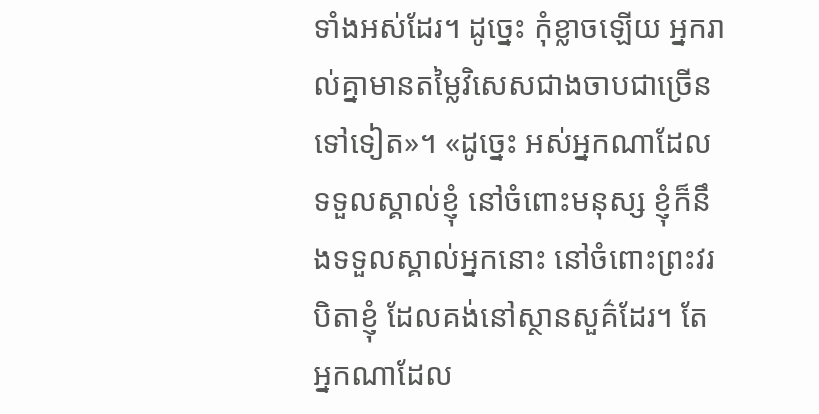ទាំងអស់ដែរ។ ដូច្នេះ កុំខ្លាចឡើយ អ្នករាល់គ្នាមានតម្លៃវិសេសជាងចាបជាច្រើនទៅទៀត»។ «ដូច្នេះ អស់អ្នកណាដែលទទួលស្គាល់ខ្ញុំ នៅចំពោះមនុស្ស ខ្ញុំក៏នឹងទទួលស្គាល់អ្នកនោះ នៅចំពោះព្រះវរបិតាខ្ញុំ ដែលគង់នៅស្ថានសួគ៌ដែរ។ តែអ្នកណាដែល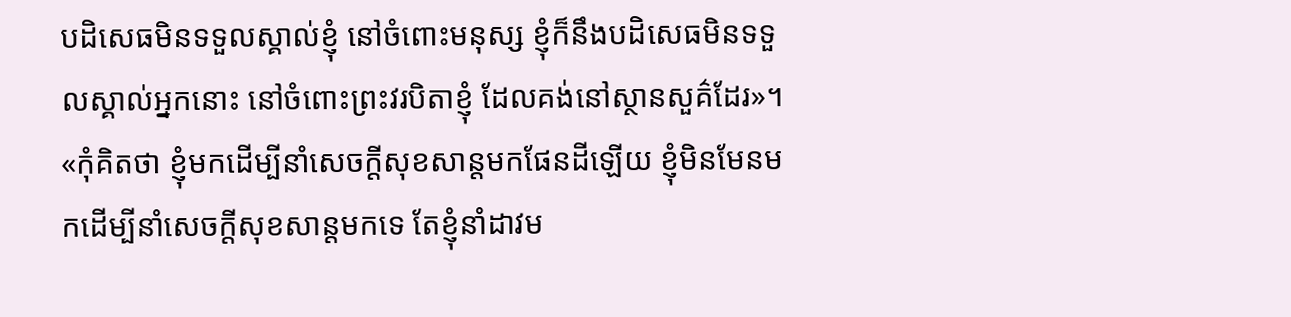បដិសេធមិនទទួលស្គាល់ខ្ញុំ នៅចំពោះមនុស្ស ខ្ញុំក៏នឹងបដិសេធមិនទទួលស្គាល់អ្នកនោះ នៅចំពោះព្រះវរបិតាខ្ញុំ ដែលគង់នៅស្ថានសួគ៌ដែរ»។ «កុំគិតថា ខ្ញុំមកដើម្បីនាំសេចក្ដីសុខសាន្តមកផែនដីឡើយ ខ្ញុំមិនមែនមកដើម្បីនាំសេចក្តីសុខសាន្តមកទេ តែខ្ញុំនាំដាវម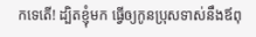កទេតើ! ដ្បិតខ្ញុំមក ធ្វើឲ្យកូនប្រុសទាស់នឹងឪពុ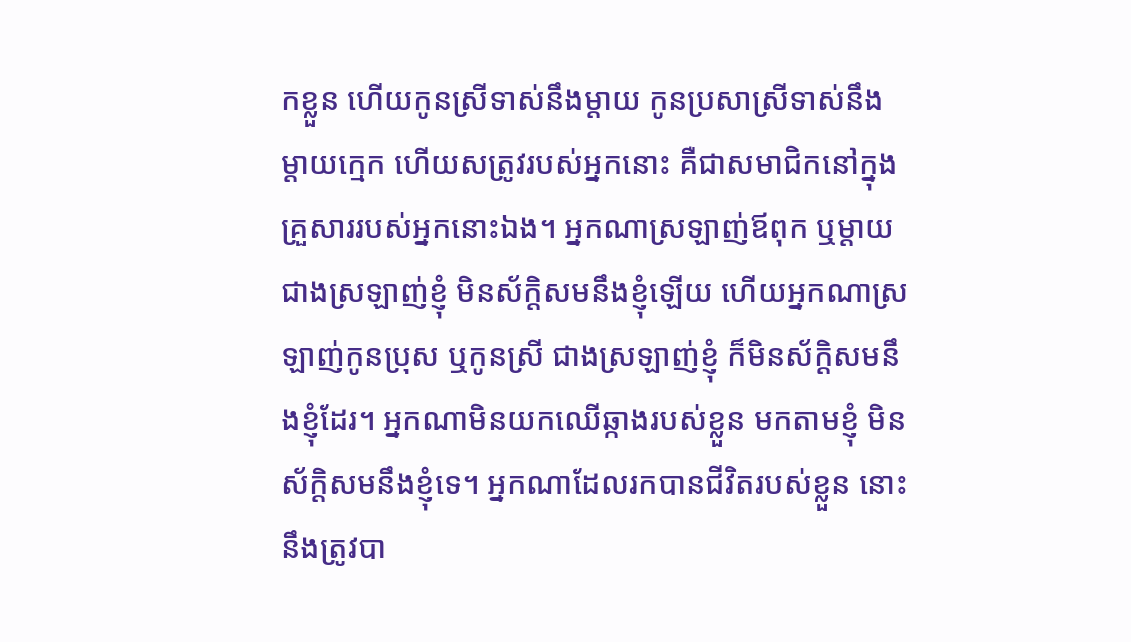កខ្លួន ហើយកូនស្រីទាស់នឹងម្តាយ កូនប្រសាស្រីទាស់នឹងម្តាយក្មេក ហើយសត្រូវរបស់អ្នកនោះ គឺជាសមាជិកនៅក្នុងគ្រួសាររបស់អ្នកនោះឯង។ អ្នកណាស្រឡាញ់ឪពុក ឬម្តាយ ជាងស្រឡាញ់ខ្ញុំ មិនស័ក្តិសមនឹងខ្ញុំឡើយ ហើយអ្នកណាស្រឡាញ់កូនប្រុស ឬកូនស្រី ជាងស្រឡាញ់ខ្ញុំ ក៏មិនស័ក្ដិសមនឹងខ្ញុំដែរ។ អ្នកណាមិនយកឈើឆ្កាងរបស់ខ្លួន មកតាមខ្ញុំ មិនស័ក្ដិសមនឹងខ្ញុំទេ។ អ្នកណាដែលរកបានជីវិតរបស់ខ្លួន នោះនឹងត្រូវបា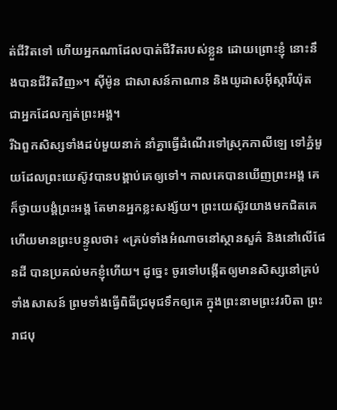ត់ជីវិតទៅ ហើយអ្នកណាដែលបាត់ជីវិតរបស់ខ្លួន ដោយព្រោះខ្ញុំ នោះនឹងបានជីវិតវិញ»។ ស៊ីម៉ូន ជាសាសន៍កាណាន និងយូដាសអ៊ីស្ការីយ៉ុត ជាអ្នកដែលក្បត់ព្រះអង្គ។
រីឯពួកសិស្សទាំងដប់មួយនាក់ នាំគ្នាធ្វើដំណើរទៅស្រុកកាលីឡេ ទៅភ្នំមួយដែលព្រះយេស៊ូវបានបង្គាប់គេឲ្យទៅ។ កាលគេបានឃើញព្រះអង្គ គេក៏ថ្វាយបង្គំព្រះអង្គ តែមានអ្នកខ្លះសង្ស័យ។ ព្រះយេស៊ូវយាងមកជិតគេ ហើយមានព្រះបន្ទូលថា៖ «គ្រប់ទាំងអំណាចនៅស្ថានសួគ៌ និងនៅលើផែនដី បានប្រគល់មកខ្ញុំហើយ។ ដូច្នេះ ចូរទៅបង្កើតឲ្យមានសិស្សនៅគ្រប់ទាំងសាសន៍ ព្រមទាំងធ្វើពិធីជ្រមុជទឹកឲ្យគេ ក្នុងព្រះនាមព្រះវរបិតា ព្រះរាជបុ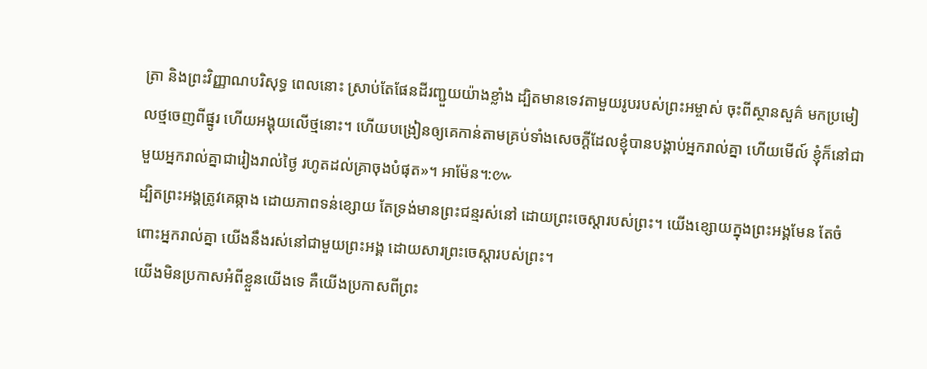ត្រា និងព្រះវិញ្ញាណបរិសុទ្ធ ពេលនោះ ស្រាប់តែផែនដីរញ្ជួយយ៉ាងខ្លាំង ដ្បិតមានទេវតាមួយរូបរបស់ព្រះអម្ចាស់ ចុះពីស្ថានសួគ៌ មកប្រមៀលថ្មចេញពីផ្នូរ ហើយអង្គុយលើថ្មនោះ។ ហើយបង្រៀនឲ្យគេកាន់តាមគ្រប់ទាំងសេចក្តីដែលខ្ញុំបានបង្គាប់អ្នករាល់គ្នា ហើយមើល៍ ខ្ញុំក៏នៅជាមួយអ្នករាល់គ្នាជារៀងរាល់ថ្ងៃ រហូតដល់គ្រាចុងបំផុត»។ អាម៉ែន។:៚
ដ្បិតព្រះអង្គត្រូវគេឆ្កាង ដោយភាពទន់ខ្សោយ តែទ្រង់មានព្រះជន្មរស់នៅ ដោយព្រះចេស្តារបស់ព្រះ។ យើងខ្សោយក្នុងព្រះអង្គមែន តែចំពោះអ្នករាល់គ្នា យើងនឹងរស់នៅជាមួយព្រះអង្គ ដោយសារព្រះចេស្តារបស់ព្រះ។
យើងមិនប្រកាសអំពីខ្លួនយើងទេ គឺយើងប្រកាសពីព្រះ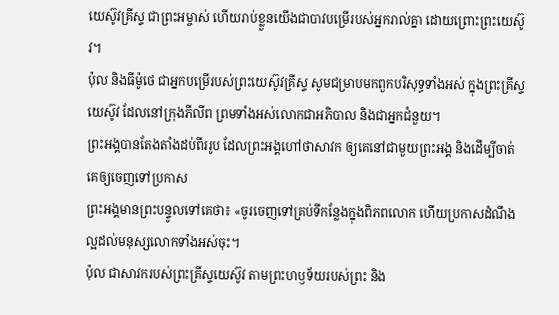យេស៊ូវគ្រីស្ទ ជាព្រះអម្ចាស់ ហើយរាប់ខ្លួនយើងជាបាវបម្រើរបស់អ្នករាល់គ្នា ដោយព្រោះព្រះយេស៊ូវ។
ប៉ុល និងធីម៉ូថេ ជាអ្នកបម្រើរបស់ព្រះយេស៊ូវគ្រីស្ទ សូមជម្រាបមកពួកបរិសុទ្ធទាំងអស់ ក្នុងព្រះគ្រីស្ទយេស៊ូវ ដែលនៅក្រុងភីលីព ព្រមទាំងអស់លោកជាអភិបាល និងជាអ្នកជំនួយ។
ព្រះអង្គបានតែងតាំងដប់ពីររូប ដែលព្រះអង្គហៅថាសាវក ឲ្យគេនៅជាមួយព្រះអង្គ និងដើម្បីចាត់គេឲ្យចេញទៅប្រកាស
ព្រះអង្គមានព្រះបន្ទូលទៅគេថា៖ «ចូរចេញទៅគ្រប់ទីកន្លែងក្នុងពិភពលោក ហើយប្រកាសដំណឹងល្អដល់មនុស្សលោកទាំងអស់ចុះ។
ប៉ុល ជាសាវករបស់ព្រះគ្រីស្ទយេស៊ូវ តាមព្រះហឫទ័យរបស់ព្រះ និង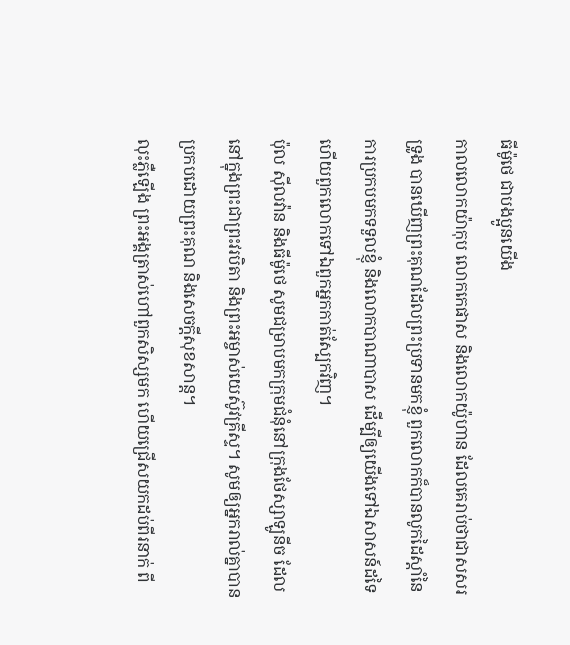ធីម៉ូថេ ជាបងប្អូនយើង
កាលលោកយ៉ាកុប លោកកេផាស និងលោកយ៉ូហាន ដែលគេរាប់ថាជាសសរទ្រូង បានឃើញព្រះគុណដែលព្រះប្រទានមកខ្ញុំ ពួកលោកក៏បានលូកដៃស្តាំនៃការប្រកបមកទទួលខ្ញុំ និងលោកបាណាបាស ដើម្បីឲ្យយើងទៅឯសាសន៍ដទៃ ហើយពួកលោកទៅឯពួកអ្នកកាត់ស្បែកវិញ។
ប៉ុល ស៊ីលវ៉ាន និងធីម៉ូថេ សូមជម្រាបមកក្រុមជំនុំនៅក្រុងថែស្សាឡូនីច ដែលនៅក្នុងព្រះជាព្រះវរបិតា និងព្រះអម្ចាស់យេស៊ូវគ្រីស្ទ។ សូមឲ្យអ្នករាល់គ្នាបានប្រកបដោយព្រះគុណ និងសេចក្ដីសុខសាន្ត។
លុះភ្លឺឡើង ព្រះអង្គត្រាស់ហៅពួកសិស្សមក ហើយជ្រើសយកដប់ពីរនាក់ ពី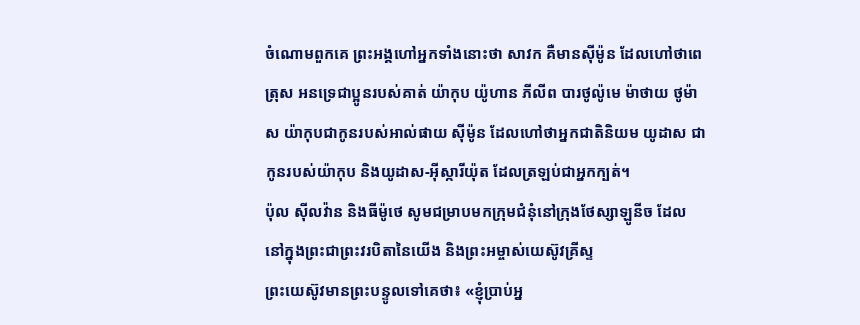ចំណោមពួកគេ ព្រះអង្គហៅអ្នកទាំងនោះថា សាវក គឺមានស៊ីម៉ូន ដែលហៅថាពេត្រុស អនទ្រេជាប្អូនរបស់គាត់ យ៉ាកុប យ៉ូហាន ភីលីព បារថូល៉ូមេ ម៉ាថាយ ថូម៉ាស យ៉ាកុបជាកូនរបស់អាល់ផាយ ស៊ីម៉ូន ដែលហៅថាអ្នកជាតិនិយម យូដាស ជាកូនរបស់យ៉ាកុប និងយូដាស-អ៊ីស្ការីយ៉ុត ដែលត្រឡប់ជាអ្នកក្បត់។
ប៉ុល ស៊ីលវ៉ាន និងធីម៉ូថេ សូមជម្រាបមកក្រុមជំនុំនៅក្រុងថែស្សាឡូនីច ដែលនៅក្នុងព្រះជាព្រះវរបិតានៃយើង និងព្រះអម្ចាស់យេស៊ូវគ្រីស្ទ
ព្រះយេស៊ូវមានព្រះបន្ទូលទៅគេថា៖ «ខ្ញុំប្រាប់អ្ន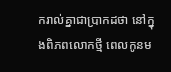ករាល់គ្នាជាប្រាកដថា នៅក្នុងពិភពលោកថ្មី ពេលកូនម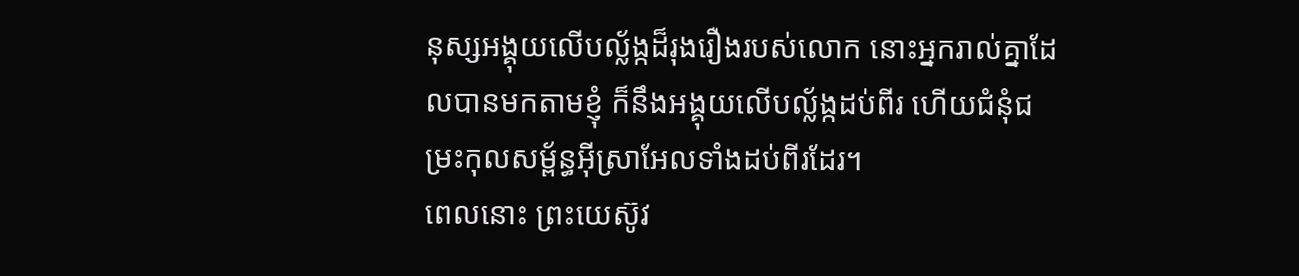នុស្សអង្គុយលើបល្ល័ង្កដ៏រុងរឿងរបស់លោក នោះអ្នករាល់គ្នាដែលបានមកតាមខ្ញុំ ក៏នឹងអង្គុយលើបល្ល័ង្កដប់ពីរ ហើយជំនុំជម្រះកុលសម្ព័ន្ធអ៊ីស្រាអែលទាំងដប់ពីរដែរ។
ពេលនោះ ព្រះយេស៊ូវ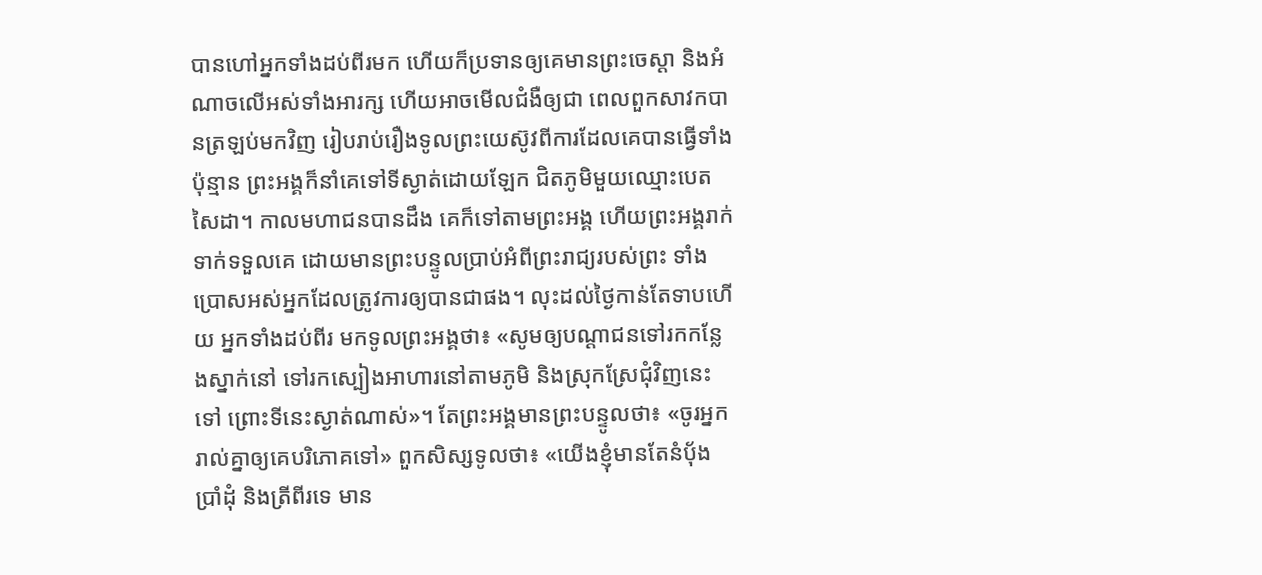បានហៅអ្នកទាំងដប់ពីរមក ហើយក៏ប្រទានឲ្យគេមានព្រះចេស្តា និងអំណាចលើអស់ទាំងអារក្ស ហើយអាចមើលជំងឺឲ្យជា ពេលពួកសាវកបានត្រឡប់មកវិញ រៀបរាប់រឿងទូលព្រះយេស៊ូវពីការដែលគេបានធ្វើទាំងប៉ុន្មាន ព្រះអង្គក៏នាំគេទៅទីស្ងាត់ដោយឡែក ជិតភូមិមួយឈ្មោះបេតសៃដា។ កាលមហាជនបានដឹង គេក៏ទៅតាមព្រះអង្គ ហើយព្រះអង្គរាក់ទាក់ទទួលគេ ដោយមានព្រះបន្ទូលប្រាប់អំពីព្រះរាជ្យរបស់ព្រះ ទាំងប្រោសអស់អ្នកដែលត្រូវការឲ្យបានជាផង។ លុះដល់ថ្ងៃកាន់តែទាបហើយ អ្នកទាំងដប់ពីរ មកទូលព្រះអង្គថា៖ «សូមឲ្យបណ្ដាជនទៅរកកន្លែងស្នាក់នៅ ទៅរកស្បៀងអាហារនៅតាមភូមិ និងស្រុកស្រែជុំវិញនេះទៅ ព្រោះទីនេះស្ងាត់ណាស់»។ តែព្រះអង្គមានព្រះបន្ទូលថា៖ «ចូរអ្នករាល់គ្នាឲ្យគេបរិភោគទៅ» ពួកសិស្សទូលថា៖ «យើងខ្ញុំមានតែនំបុ័ងប្រាំដុំ និងត្រីពីរទេ មាន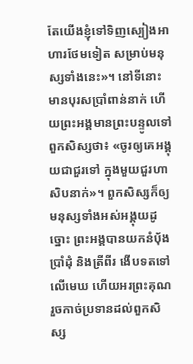តែយើងខ្ញុំទៅទិញស្បៀងអាហារថែមទៀត សម្រាប់មនុស្សទាំងនេះ»។ នៅទីនោះ មានបុរសប្រាំពាន់នាក់ ហើយព្រះអង្គមានព្រះបន្ទូលទៅពួកសិស្សថា៖ «ចូរឲ្យគេអង្គុយជាជួរទៅ ក្នុងមួយជួរហាសិបនាក់»។ ពួកសិស្សក៏ឲ្យមនុស្សទាំងអស់អង្គុយដូច្នោះ ព្រះអង្គបានយកនំបុ័ងប្រាំដុំ និងត្រីពីរ ងើបទតទៅលើមេឃ ហើយអរព្រះគុណ រួចកាច់ប្រទានដល់ពួកសិស្ស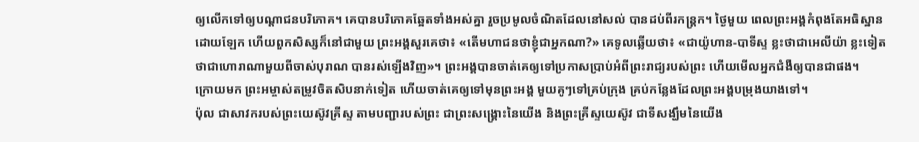ឲ្យលើកទៅឲ្យបណ្តាជនបរិភោគ។ គេបានបរិភោគឆ្អែតទាំងអស់គ្នា រួចប្រមូលចំណិតដែលនៅសល់ បានដប់ពីរកន្ត្រក។ ថ្ងៃមួយ ពេលព្រះអង្គកំពុងតែអធិស្ឋានដោយឡែក ហើយពួកសិស្សក៏នៅជាមួយ ព្រះអង្គសួរគេថា៖ «តើមហាជនថាខ្ញុំជាអ្នកណា?» គេទូលឆ្លើយថា៖ «ជាយ៉ូហាន-បាទីស្ទ ខ្លះថាជាអេលីយ៉ា ខ្លះទៀតថាជាហោរាណាមួយពីចាស់បុរាណ បានរស់ឡើងវិញ»។ ព្រះអង្គបានចាត់គេឲ្យទៅប្រកាសប្រាប់អំពីព្រះរាជ្យរបស់ព្រះ ហើយមើលអ្នកជំងឺឲ្យបានជាផង។
ក្រោយមក ព្រះអម្ចាស់តម្រូវចិតសិបនាក់ទៀត ហើយចាត់គេឲ្យទៅមុនព្រះអង្គ មួយគូៗទៅគ្រប់ក្រុង គ្រប់កន្លែងដែលព្រះអង្គបម្រុងយាងទៅ។
ប៉ុល ជាសាវករបស់ព្រះយេស៊ូវគ្រីស្ទ តាមបញ្ជារបស់ព្រះ ជាព្រះសង្គ្រោះនៃយើង និងព្រះគ្រីស្ទយេស៊ូវ ជាទីសង្ឃឹមនៃយើង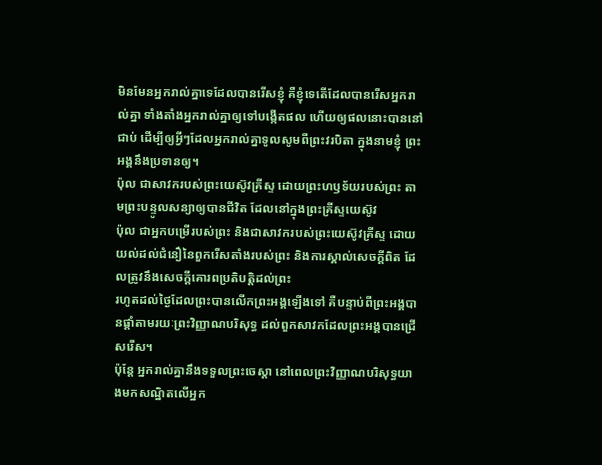មិនមែនអ្នករាល់គ្នាទេដែលបានរើសខ្ញុំ គឺខ្ញុំទេតើដែលបានរើសអ្នករាល់គ្នា ទាំងតាំងអ្នករាល់គ្នាឲ្យទៅបង្កើតផល ហើយឲ្យផលនោះបាននៅជាប់ ដើម្បីឲ្យអ្វីៗដែលអ្នករាល់គ្នាទូលសូមពីព្រះវរបិតា ក្នុងនាមខ្ញុំ ព្រះអង្គនឹងប្រទានឲ្យ។
ប៉ុល ជាសាវករបស់ព្រះយេស៊ូវគ្រីស្ទ ដោយព្រះហឫទ័យរបស់ព្រះ តាមព្រះបន្ទូលសន្យាឲ្យបានជីវិត ដែលនៅក្នុងព្រះគ្រីស្ទយេស៊ូវ
ប៉ុល ជាអ្នកបម្រើរបស់ព្រះ និងជាសាវករបស់ព្រះយេស៊ូវគ្រីស្ទ ដោយយល់ដល់ជំនឿនៃពួករើសតាំងរបស់ព្រះ និងការស្គាល់សេចក្ដីពិត ដែលត្រូវនឹងសេចក្ដីគោរពប្រតិបត្តិដល់ព្រះ
រហូតដល់ថ្ងៃដែលព្រះបានលើកព្រះអង្គឡើងទៅ គឺបន្ទាប់ពីព្រះអង្គបានផ្តាំតាមរយៈព្រះវិញ្ញាណបរិសុទ្ធ ដល់ពួកសាវកដែលព្រះអង្គបានជ្រើសរើស។
ប៉ុន្តែ អ្នករាល់គ្នានឹងទទួលព្រះចេស្តា នៅពេលព្រះវិញ្ញាណបរិសុទ្ធយាងមកសណ្ឋិតលើអ្នក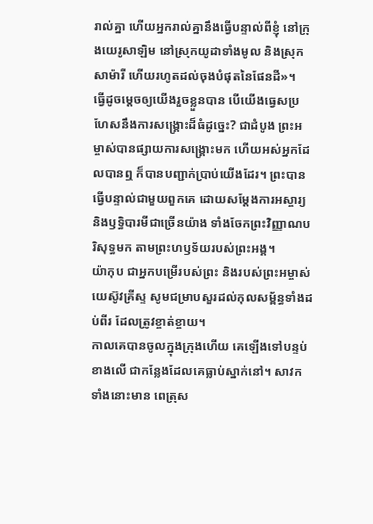រាល់គ្នា ហើយអ្នករាល់គ្នានឹងធ្វើបន្ទាល់ពីខ្ញុំ នៅក្រុងយេរូសាឡិម នៅស្រុកយូដាទាំងមូល និងស្រុកសាម៉ារី ហើយរហូតដល់ចុងបំផុតនៃផែនដី»។
ធ្វើដូចម្តេចឲ្យយើងរួចខ្លួនបាន បើយើងធ្វេសប្រហែសនឹងការសង្គ្រោះដ៏ធំដូច្នេះ? ជាដំបូង ព្រះអម្ចាស់បានផ្សាយការសង្គ្រោះមក ហើយអស់អ្នកដែលបានឮ ក៏បានបញ្ជាក់ប្រាប់យើងដែរ។ ព្រះបានធ្វើបន្ទាល់ជាមួយពួកគេ ដោយសម្តែងការអស្ចារ្យ និងឫទ្ធិបារមីជាច្រើនយ៉ាង ទាំងចែកព្រះវិញ្ញាណបរិសុទ្ធមក តាមព្រះហឫទ័យរបស់ព្រះអង្គ។
យ៉ាកុប ជាអ្នកបម្រើរបស់ព្រះ និងរបស់ព្រះអម្ចាស់យេស៊ូវគ្រីស្ទ សូមជម្រាបសួរដល់កុលសម្ព័ន្ធទាំងដប់ពីរ ដែលត្រូវខ្ចាត់ខ្ចាយ។
កាលគេបានចូលក្នុងក្រុងហើយ គេឡើងទៅបន្ទប់ខាងលើ ជាកន្លែងដែលគេធ្លាប់ស្នាក់នៅ។ សាវកទាំងនោះមាន ពេត្រុស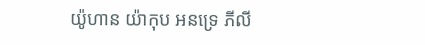យ៉ូហាន យ៉ាកុប អនទ្រេ ភីលី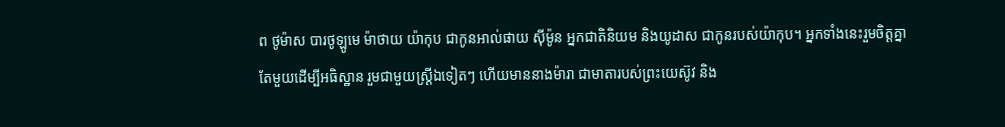ព ថូម៉ាស បារថូឡូមេ ម៉ាថាយ យ៉ាកុប ជាកូនអាល់ផាយ ស៊ីម៉ូន អ្នកជាតិនិយម និងយូដាស ជាកូនរបស់យ៉ាកុប។ អ្នកទាំងនេះរួមចិត្តគ្នាតែមួយដើម្បីអធិស្ឋាន រួមជាមួយស្រ្ដីឯទៀតៗ ហើយមាននាងម៉ារា ជាមាតារបស់ព្រះយេស៊ូវ និង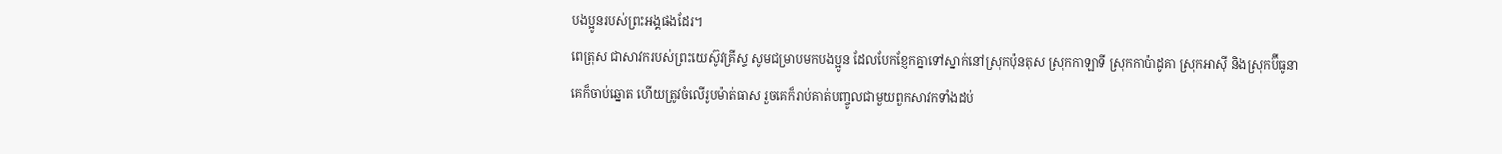បងប្អូនរបស់ព្រះអង្គផងដែរ។
ពេត្រុស ជាសាវករបស់ព្រះយេស៊ូវគ្រីស្ទ សូមជម្រាបមកបងប្អូន ដែលបែកខ្ញែកគ្នាទៅស្នាក់នៅស្រុកប៉ុនតុស ស្រុកកាឡាទី ស្រុកកាប៉ាដូគា ស្រុកអាស៊ី និងស្រុកប៊ីធូនា
គេក៏ចាប់ឆ្នោត ហើយត្រូវចំលើរូបម៉ាត់ធាស រួចគេក៏រាប់គាត់បញ្ចូលជាមួយពួកសាវកទាំងដប់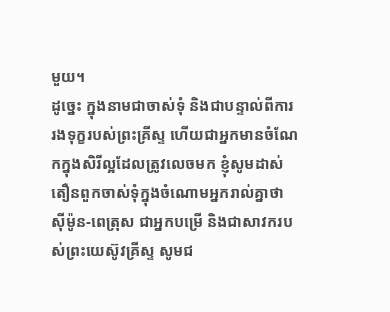មួយ។
ដូច្នេះ ក្នុងនាមជាចាស់ទុំ និងជាបន្ទាល់ពីការរងទុក្ខរបស់ព្រះគ្រីស្ទ ហើយជាអ្នកមានចំណែកក្នុងសិរីល្អដែលត្រូវលេចមក ខ្ញុំសូមដាស់តឿនពួកចាស់ទុំក្នុងចំណោមអ្នករាល់គ្នាថា
ស៊ីម៉ូន-ពេត្រុស ជាអ្នកបម្រើ និងជាសាវករបស់ព្រះយេស៊ូវគ្រីស្ទ សូមជ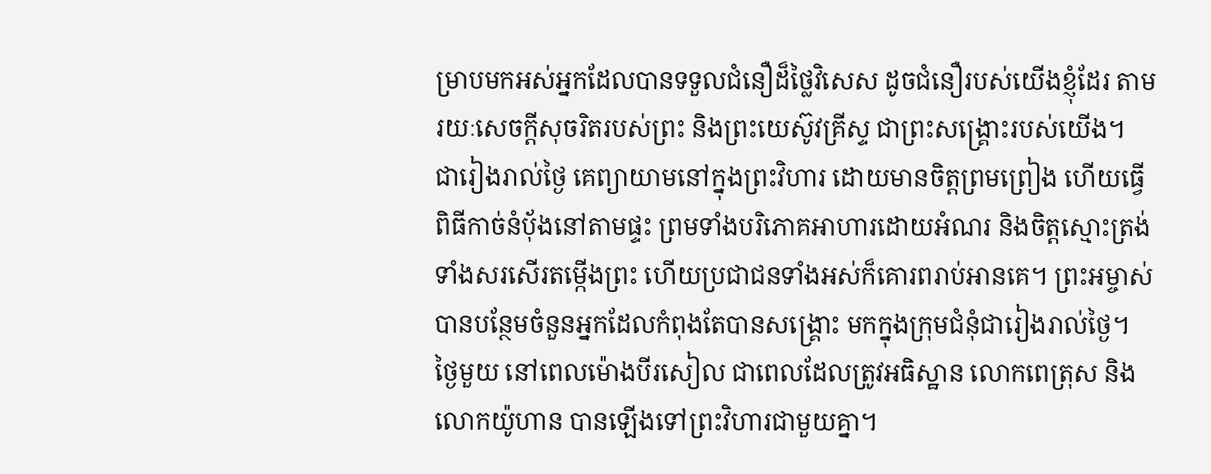ម្រាបមកអស់អ្នកដែលបានទទួលជំនឿដ៏ថ្លៃវិសេស ដូចជំនឿរបស់យើងខ្ញុំដែរ តាមរយៈសេចក្ដីសុចរិតរបស់ព្រះ និងព្រះយេស៊ូវគ្រីស្ទ ជាព្រះសង្គ្រោះរបស់យើង។
ជារៀងរាល់ថ្ងៃ គេព្យាយាមនៅក្នុងព្រះវិហារ ដោយមានចិត្តព្រមព្រៀង ហើយធ្វើពិធីកាច់នំបុ័ងនៅតាមផ្ទះ ព្រមទាំងបរិភោគអាហារដោយអំណរ និងចិត្តស្មោះត្រង់ ទាំងសរសើរតម្កើងព្រះ ហើយប្រជាជនទាំងអស់ក៏គោរពរាប់អានគេ។ ព្រះអម្ចាស់បានបន្ថែមចំនួនអ្នកដែលកំពុងតែបានសង្គ្រោះ មកក្នុងក្រុមជំនុំជារៀងរាល់ថ្ងៃ។
ថ្ងៃមួយ នៅពេលម៉ោងបីរសៀល ជាពេលដែលត្រូវអធិស្ឋាន លោកពេត្រុស និងលោកយ៉ូហាន បានឡើងទៅព្រះវិហារជាមួយគ្នា។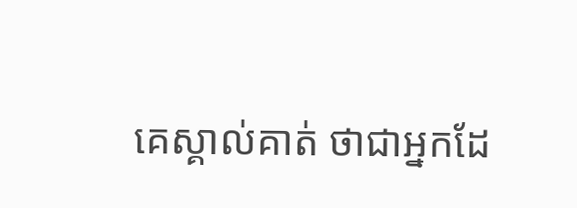គេស្គាល់គាត់ ថាជាអ្នកដែ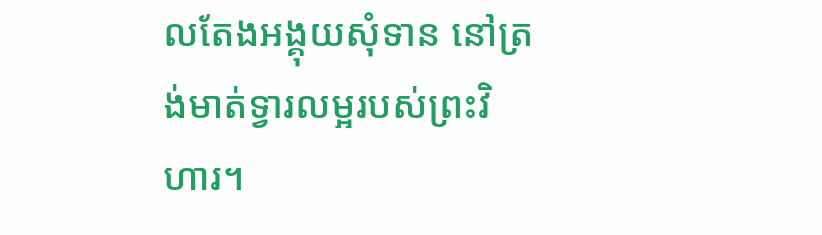លតែងអង្គុយសុំទាន នៅត្រង់មាត់ទ្វារលម្អរបស់ព្រះវិហារ។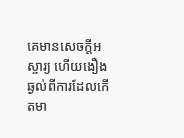គេមានសេចក្តីអស្ចារ្យ ហើយងឿងឆ្ងល់ពីការដែលកើតមា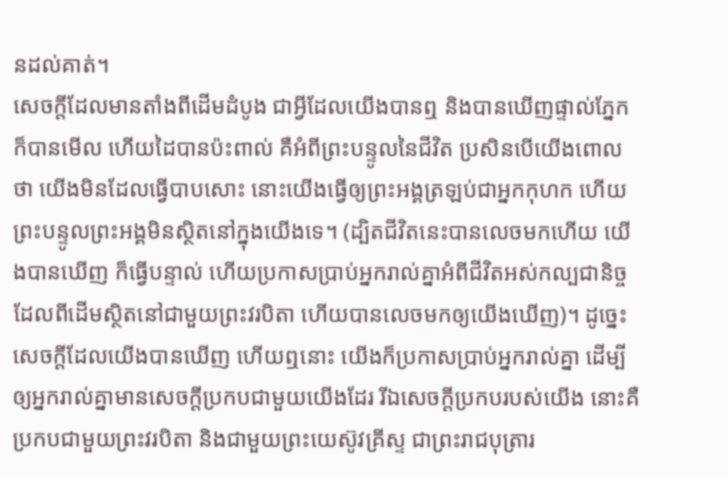នដល់គាត់។
សេចក្ដីដែលមានតាំងពីដើមដំបូង ជាអ្វីដែលយើងបានឮ និងបានឃើញផ្ទាល់ភ្នែក ក៏បានមើល ហើយដៃបានប៉ះពាល់ គឺអំពីព្រះបន្ទូលនៃជីវិត ប្រសិនបើយើងពោលថា យើងមិនដែលធ្វើបាបសោះ នោះយើងធ្វើឲ្យព្រះអង្គត្រឡប់ជាអ្នកកុហក ហើយព្រះបន្ទូលព្រះអង្គមិនស្ថិតនៅក្នុងយើងទេ។ (ដ្បិតជីវិតនេះបានលេចមកហើយ យើងបានឃើញ ក៏ធ្វើបន្ទាល់ ហើយប្រកាសប្រាប់អ្នករាល់គ្នាអំពីជីវិតអស់កល្បជានិច្ច ដែលពីដើមស្ថិតនៅជាមួយព្រះវរបិតា ហើយបានលេចមកឲ្យយើងឃើញ)។ ដូច្នេះ សេចក្ដីដែលយើងបានឃើញ ហើយឮនោះ យើងក៏ប្រកាសប្រាប់អ្នករាល់គ្នា ដើម្បីឲ្យអ្នករាល់គ្នាមានសេចក្ដីប្រកបជាមួយយើងដែរ រីឯសេចក្ដីប្រកបរបស់យើង នោះគឺប្រកបជាមួយព្រះវរបិតា និងជាមួយព្រះយេស៊ូវគ្រីស្ទ ជាព្រះរាជបុត្រារ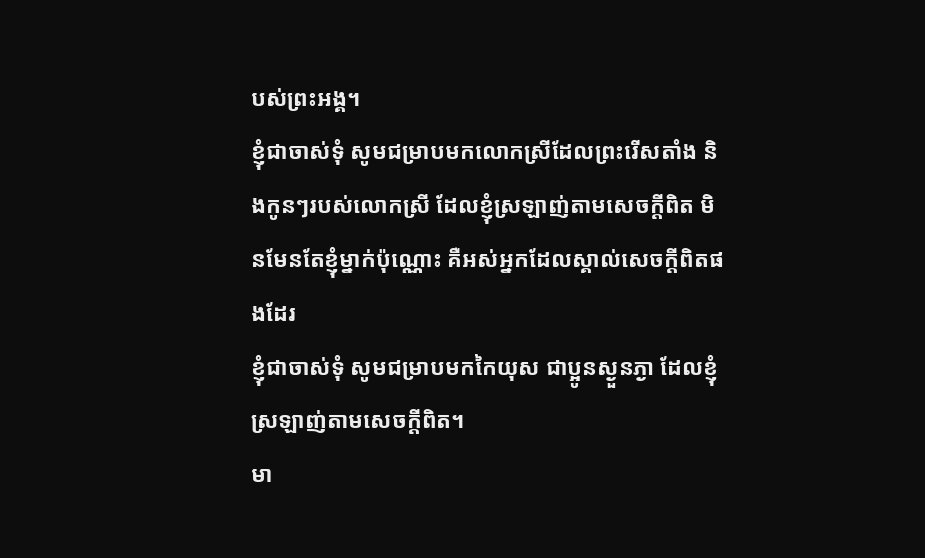បស់ព្រះអង្គ។
ខ្ញុំជាចាស់ទុំ សូមជម្រាបមកលោកស្រីដែលព្រះរើសតាំង និងកូនៗរបស់លោកស្រី ដែលខ្ញុំស្រឡាញ់តាមសេចក្ដីពិត មិនមែនតែខ្ញុំម្នាក់ប៉ុណ្ណោះ គឺអស់អ្នកដែលស្គាល់សេចក្ដីពិតផងដែរ
ខ្ញុំជាចាស់ទុំ សូមជម្រាបមកកៃយុស ជាប្អូនស្ងួនភ្ងា ដែលខ្ញុំស្រឡាញ់តាមសេចក្ដីពិត។
មា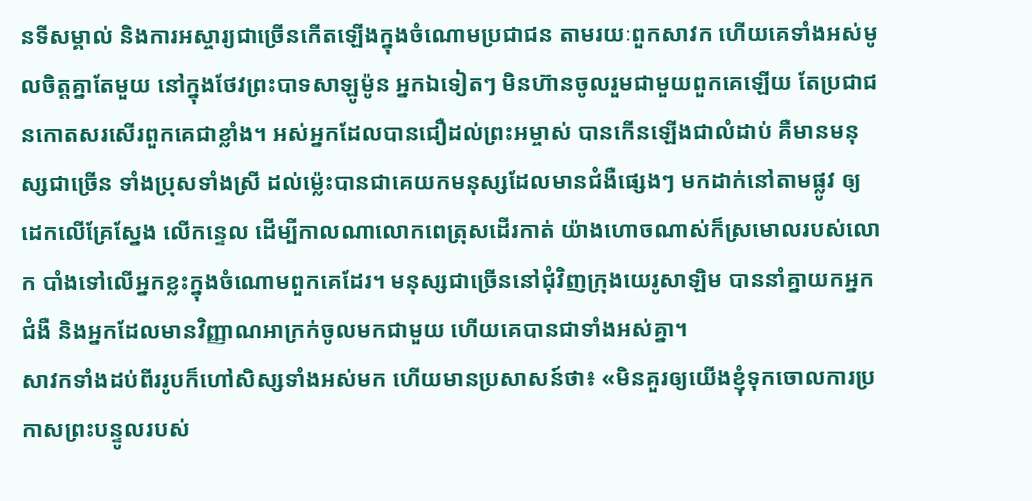នទីសម្គាល់ និងការអស្ចារ្យជាច្រើនកើតឡើងក្នុងចំណោមប្រជាជន តាមរយៈពួកសាវក ហើយគេទាំងអស់មូលចិត្តគ្នាតែមួយ នៅក្នុងថែវព្រះបាទសាឡូម៉ូន អ្នកឯទៀតៗ មិនហ៊ានចូលរួមជាមួយពួកគេឡើយ តែប្រជាជនកោតសរសើរពួកគេជាខ្លាំង។ អស់អ្នកដែលបានជឿដល់ព្រះអម្ចាស់ បានកើនឡើងជាលំដាប់ គឺមានមនុស្សជាច្រើន ទាំងប្រុសទាំងស្រី ដល់ម៉្លេះបានជាគេយកមនុស្សដែលមានជំងឺផ្សេងៗ មកដាក់នៅតាមផ្លូវ ឲ្យដេកលើគ្រែស្នែង លើកន្ទេល ដើម្បីកាលណាលោកពេត្រុសដើរកាត់ យ៉ាងហោចណាស់ក៏ស្រមោលរបស់លោក បាំងទៅលើអ្នកខ្លះក្នុងចំណោមពួកគេដែរ។ មនុស្សជាច្រើននៅជុំវិញក្រុងយេរូសាឡិម បាននាំគ្នាយកអ្នកជំងឺ និងអ្នកដែលមានវិញ្ញាណអាក្រក់ចូលមកជាមួយ ហើយគេបានជាទាំងអស់គ្នា។
សាវកទាំងដប់ពីររូបក៏ហៅសិស្សទាំងអស់មក ហើយមានប្រសាសន៍ថា៖ «មិនគួរឲ្យយើងខ្ញុំទុកចោលការប្រកាសព្រះបន្ទូលរបស់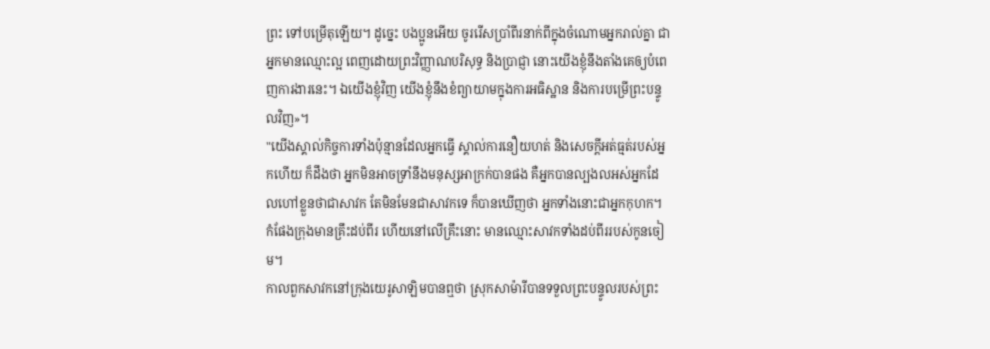ព្រះ ទៅបម្រើតុឡើយ។ ដូច្នេះ បងប្អូនអើយ ចូររើសប្រាំពីរនាក់ពីក្នុងចំណោមអ្នករាល់គ្នា ជាអ្នកមានឈ្មោះល្អ ពេញដោយព្រះវិញ្ញាណបរិសុទ្ធ និងប្រាជ្ញា នោះយើងខ្ញុំនឹងតាំងគេឲ្យបំពេញការងារនេះ។ ឯយើងខ្ញុំវិញ យើងខ្ញុំនឹងខំព្យាយាមក្នុងការអធិស្ឋាន និងការបម្រើព្រះបន្ទូលវិញ»។
"យើងស្គាល់កិច្ចការទាំងប៉ុន្មានដែលអ្នកធ្វើ ស្គាល់ការនឿយហត់ និងសេចក្ដីអត់ធ្មត់របស់អ្នកហើយ ក៏ដឹងថា អ្នកមិនអាចទ្រាំនឹងមនុស្សអាក្រក់បានផង គឺអ្នកបានល្បងលអស់អ្នកដែលហៅខ្លួនថាជាសាវក តែមិនមែនជាសាវកទេ ក៏បានឃើញថា អ្នកទាំងនោះជាអ្នកកុហក។
កំផែងក្រុងមានគ្រឹះដប់ពីរ ហើយនៅលើគ្រឹះនោះ មានឈ្មោះសាវកទាំងដប់ពីររបស់កូនចៀម។
កាលពួកសាវកនៅក្រុងយេរូសាឡិមបានឮថា ស្រុកសាម៉ារីបានទទួលព្រះបន្ទូលរបស់ព្រះ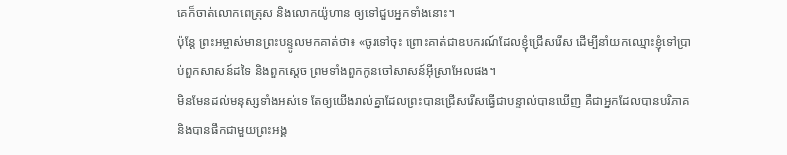គេក៏ចាត់លោកពេត្រុស និងលោកយ៉ូហាន ឲ្យទៅជួបអ្នកទាំងនោះ។
ប៉ុន្តែ ព្រះអម្ចាស់មានព្រះបន្ទូលមកគាត់ថា៖ «ចូរទៅចុះ ព្រោះគាត់ជាឧបករណ៍ដែលខ្ញុំជ្រើសរើស ដើម្បីនាំយកឈ្មោះខ្ញុំទៅប្រាប់ពួកសាសន៍ដទៃ និងពួកស្តេច ព្រមទាំងពួកកូនចៅសាសន៍អ៊ីស្រាអែលផង។
មិនមែនដល់មនុស្សទាំងអស់ទេ តែឲ្យយើងរាល់គ្នាដែលព្រះបានជ្រើសរើសធ្វើជាបន្ទាល់បានឃើញ គឺជាអ្នកដែលបានបរិភាគ និងបានផឹកជាមួយព្រះអង្គ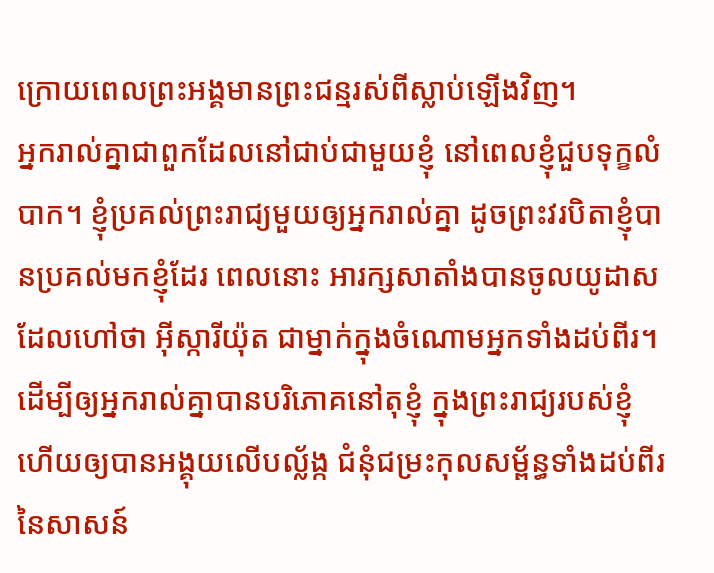ក្រោយពេលព្រះអង្គមានព្រះជន្មរស់ពីស្លាប់ឡើងវិញ។
អ្នករាល់គ្នាជាពួកដែលនៅជាប់ជាមួយខ្ញុំ នៅពេលខ្ញុំជួបទុក្ខលំបាក។ ខ្ញុំប្រគល់ព្រះរាជ្យមួយឲ្យអ្នករាល់គ្នា ដូចព្រះវរបិតាខ្ញុំបានប្រគល់មកខ្ញុំដែរ ពេលនោះ អារក្សសាតាំងបានចូលយូដាស ដែលហៅថា អ៊ីស្ការីយ៉ុត ជាម្នាក់ក្នុងចំណោមអ្នកទាំងដប់ពីរ។ ដើម្បីឲ្យអ្នករាល់គ្នាបានបរិភោគនៅតុខ្ញុំ ក្នុងព្រះរាជ្យរបស់ខ្ញុំ ហើយឲ្យបានអង្គុយលើបល្ល័ង្ក ជំនុំជម្រះកុលសម្ព័ន្ធទាំងដប់ពីរនៃសាសន៍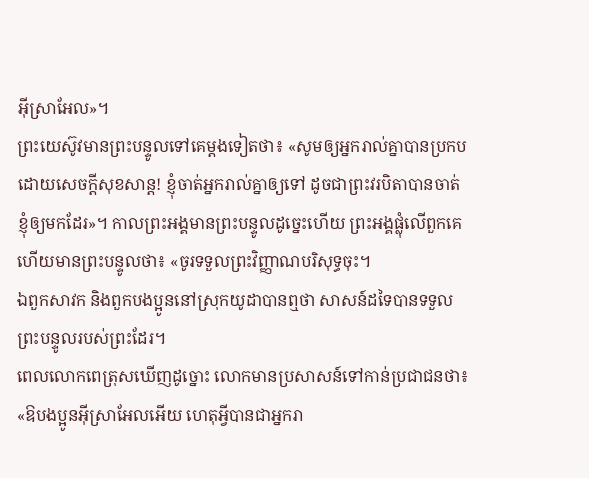អ៊ីស្រាអែល»។
ព្រះយេស៊ូវមានព្រះបន្ទូលទៅគេម្តងទៀតថា៖ «សូមឲ្យអ្នករាល់គ្នាបានប្រកបដោយសេចក្តីសុខសាន្ត! ខ្ញុំចាត់អ្នករាល់គ្នាឲ្យទៅ ដូចជាព្រះវរបិតាបានចាត់ខ្ញុំឲ្យមកដែរ»។ កាលព្រះអង្គមានព្រះបន្ទូលដូច្នេះហើយ ព្រះអង្គផ្លុំលើពួកគេ ហើយមានព្រះបន្ទូលថា៖ «ចូរទទួលព្រះវិញ្ញាណបរិសុទ្ធចុះ។
ឯពួកសាវក និងពួកបងប្អូននៅស្រុកយូដាបានឮថា សាសន៍ដទៃបានទទួលព្រះបន្ទូលរបស់ព្រះដែរ។
ពេលលោកពេត្រុសឃើញដូច្នោះ លោកមានប្រសាសន៍ទៅកាន់ប្រជាជនថា៖ «ឱបងប្អូនអ៊ីស្រាអែលអើយ ហេតុអ្វីបានជាអ្នករា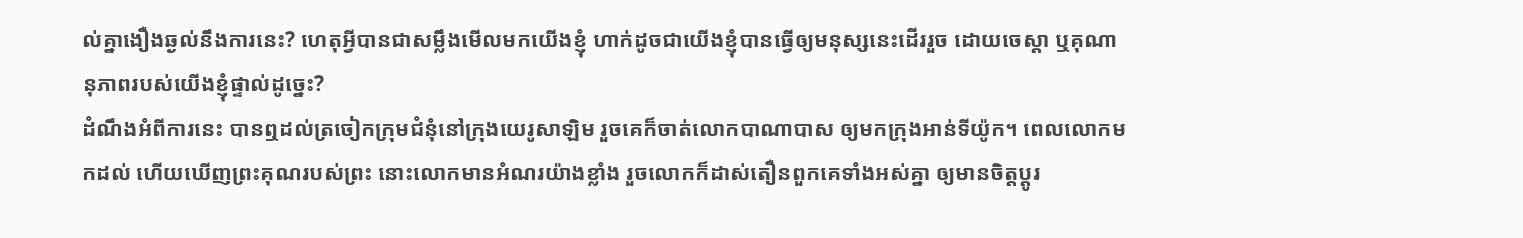ល់គ្នាងឿងឆ្ងល់នឹងការនេះ? ហេតុអ្វីបានជាសម្លឹងមើលមកយើងខ្ញុំ ហាក់ដូចជាយើងខ្ញុំបានធ្វើឲ្យមនុស្សនេះដើររួច ដោយចេស្ដា ឬគុណានុភាពរបស់យើងខ្ញុំផ្ទាល់ដូច្នេះ?
ដំណឹងអំពីការនេះ បានឮដល់ត្រចៀកក្រុមជំនុំនៅក្រុងយេរូសាឡិម រួចគេក៏ចាត់លោកបាណាបាស ឲ្យមកក្រុងអាន់ទីយ៉ូក។ ពេលលោកមកដល់ ហើយឃើញព្រះគុណរបស់ព្រះ នោះលោកមានអំណរយ៉ាងខ្លាំង រួចលោកក៏ដាស់តឿនពួកគេទាំងអស់គ្នា ឲ្យមានចិត្តប្ដូរ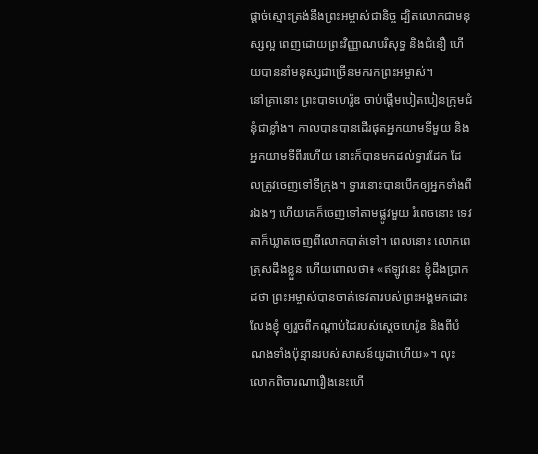ផ្ដាច់ស្មោះត្រង់នឹងព្រះអម្ចាស់ជានិច្ច ដ្បិតលោកជាមនុស្សល្អ ពេញដោយព្រះវិញ្ញាណបរិសុទ្ធ និងជំនឿ ហើយបាននាំមនុស្សជាច្រើនមករកព្រះអម្ចាស់។
នៅគ្រានោះ ព្រះបាទហេរ៉ូឌ ចាប់ផ្តើមបៀតបៀនក្រុមជំនុំជាខ្លាំង។ កាលបានបានដើរផុតអ្នកយាមទីមួយ និងអ្នកយាមទីពីរហើយ នោះក៏បានមកដល់ទ្វារដែក ដែលត្រូវចេញទៅទីក្រុង។ ទ្វារនោះបានបើកឲ្យអ្នកទាំងពីរឯងៗ ហើយគេក៏ចេញទៅតាមផ្លូវមួយ រំពេចនោះ ទេវតាក៏ឃ្លាតចេញពីលោកបាត់ទៅ។ ពេលនោះ លោកពេត្រុសដឹងខ្លួន ហើយពោលថា៖ «ឥឡូវនេះ ខ្ញុំដឹងប្រាកដថា ព្រះអម្ចាស់បានចាត់ទេវតារបស់ព្រះអង្គមកដោះលែងខ្ញុំ ឲ្យរួចពីកណ្តាប់ដៃរបស់ស្តេចហេរ៉ូឌ និងពីបំណងទាំងប៉ុន្មានរបស់សាសន៍យូដាហើយ»។ លុះលោកពិចារណារឿងនេះហើ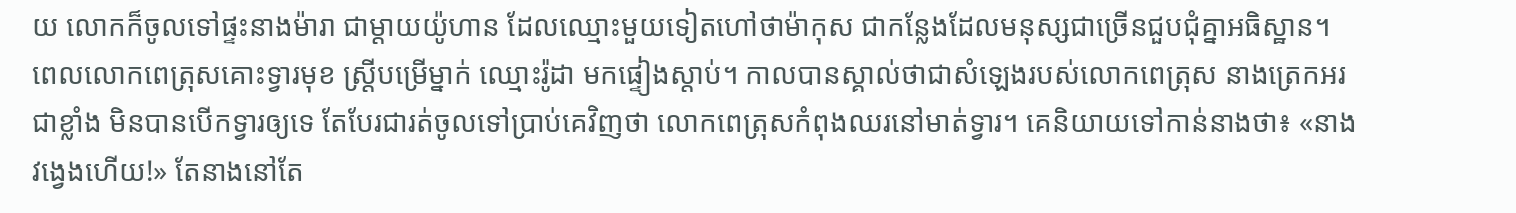យ លោកក៏ចូលទៅផ្ទះនាងម៉ារា ជាម្តាយយ៉ូហាន ដែលឈ្មោះមួយទៀតហៅថាម៉ាកុស ជាកន្លែងដែលមនុស្សជាច្រើនជួបជុំគ្នាអធិស្ឋាន។ ពេលលោកពេត្រុសគោះទ្វារមុខ ស្រ្ដីបម្រើម្នាក់ ឈ្មោះរ៉ូដា មកផ្ទៀងស្តាប់។ កាលបានស្គាល់ថាជាសំឡេងរបស់លោកពេត្រុស នាងត្រេកអរជាខ្លាំង មិនបានបើកទ្វារឲ្យទេ តែបែរជារត់ចូលទៅប្រាប់គេវិញថា លោកពេត្រុសកំពុងឈរនៅមាត់ទ្វារ។ គេនិយាយទៅកាន់នាងថា៖ «នាងវង្វេងហើយ!» តែនាងនៅតែ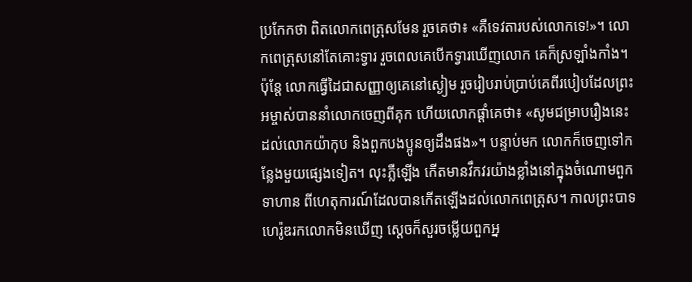ប្រកែកថា ពិតលោកពេត្រុសមែន រួចគេថា៖ «គឺទេវតារបស់លោកទេ!»។ លោកពេត្រុសនៅតែគោះទ្វារ រួចពេលគេបើកទ្វារឃើញលោក គេក៏ស្រឡាំងកាំង។ ប៉ុន្ដែ លោកធ្វើដៃជាសញ្ញាឲ្យគេនៅស្ងៀម រួចរៀបរាប់ប្រាប់គេពីរបៀបដែលព្រះអម្ចាស់បាននាំលោកចេញពីគុក ហើយលោកផ្តាំគេថា៖ «សូមជម្រាបរឿងនេះដល់លោកយ៉ាកុប និងពួកបងប្អូនឲ្យដឹងផង»។ បន្ទាប់មក លោកក៏ចេញទៅកន្លែងមួយផ្សេងទៀត។ លុះភ្លឺឡើង កើតមានវឹកវរយ៉ាងខ្លាំងនៅក្នុងចំណោមពួកទាហាន ពីហេតុការណ៍ដែលបានកើតឡើងដល់លោកពេត្រុស។ កាលព្រះបាទហេរ៉ូឌរកលោកមិនឃើញ ស្ដេចក៏សួរចម្លើយពួកអ្ន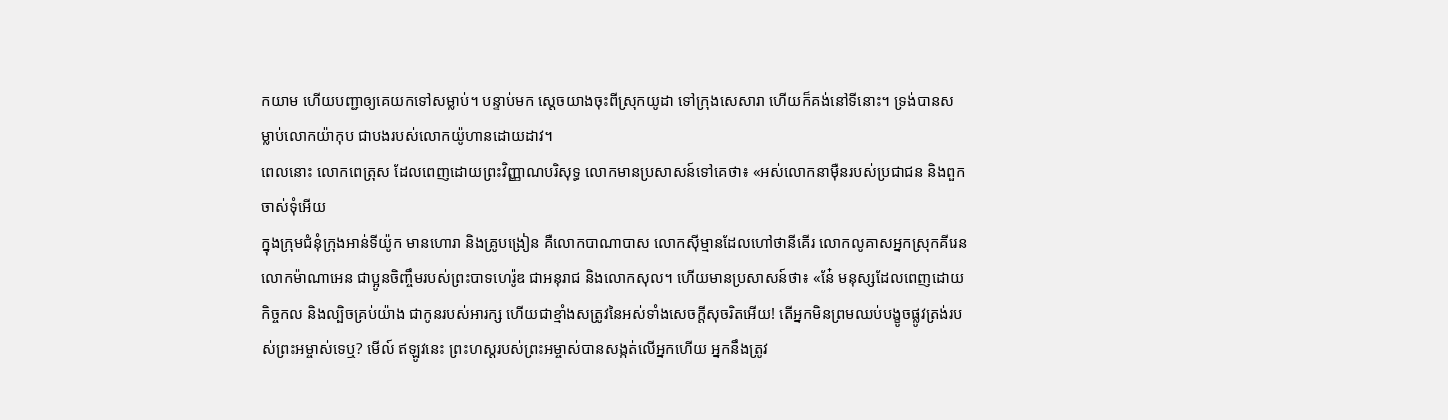កយាម ហើយបញ្ជាឲ្យគេយកទៅសម្លាប់។ បន្ទាប់មក ស្តេចយាងចុះពីស្រុកយូដា ទៅក្រុងសេសារា ហើយក៏គង់នៅទីនោះ។ ទ្រង់បានសម្លាប់លោកយ៉ាកុប ជាបងរបស់លោកយ៉ូហានដោយដាវ។
ពេលនោះ លោកពេត្រុស ដែលពេញដោយព្រះវិញ្ញាណបរិសុទ្ធ លោកមានប្រសាសន៍ទៅគេថា៖ «អស់លោកនាម៉ឺនរបស់ប្រជាជន និងពួកចាស់ទុំអើយ
ក្នុងក្រុមជំនុំក្រុងអាន់ទីយ៉ូក មានហោរា និងគ្រូបង្រៀន គឺលោកបាណាបាស លោកស៊ីម្មានដែលហៅថានីគើរ លោកលូគាសអ្នកស្រុកគីរេន លោកម៉ាណាអេន ជាប្អូនចិញ្ចឹមរបស់ព្រះបាទហេរ៉ូឌ ជាអនុរាជ និងលោកសុល។ ហើយមានប្រសាសន៍ថា៖ «នែ៎ មនុស្សដែលពេញដោយកិច្ចកល និងល្បិចគ្រប់យ៉ាង ជាកូនរបស់អារក្ស ហើយជាខ្មាំងសត្រូវនៃអស់ទាំងសេចក្តីសុចរិតអើយ! តើអ្នកមិនព្រមឈប់បង្ខូចផ្លូវត្រង់របស់ព្រះអម្ចាស់ទេឬ? មើល៍ ឥឡូវនេះ ព្រះហស្តរបស់ព្រះអម្ចាស់បានសង្កត់លើអ្នកហើយ អ្នកនឹងត្រូវ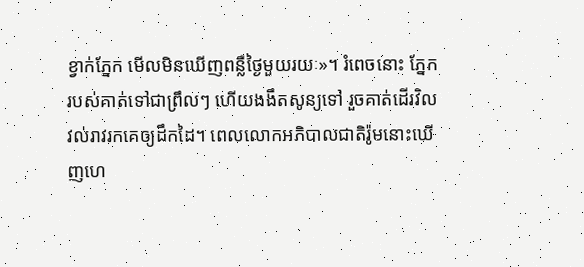ខ្វាក់ភ្នែក មើលមិនឃើញពន្លឺថ្ងៃមួយរយៈ»។ រំពេចនោះ ភ្នែករបស់គាត់ទៅជាព្រឹលៗ ហើយងងឹតសូន្យទៅ រួចគាត់ដើរវិលវល់រាវរកគេឲ្យដឹកដៃ។ ពេលលោកអភិបាលជាតិរ៉ូមនោះឃើញហេ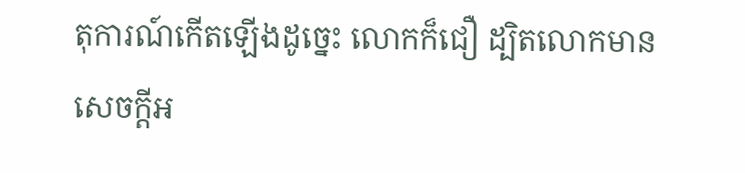តុការណ៍កើតឡើងដូច្នេះ លោកក៏ជឿ ដ្បិតលោកមានសេចក្ដីអ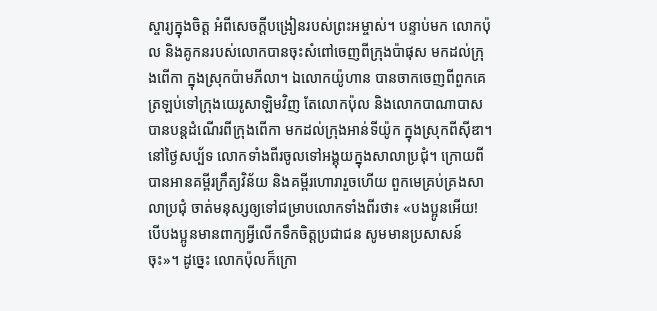ស្ចារ្យក្នុងចិត្ត អំពីសេចក្តីបង្រៀនរបស់ព្រះអម្ចាស់។ បន្ទាប់មក លោកប៉ុល និងគូកនរបស់លោកបានចុះសំពៅចេញពីក្រុងប៉ាផុស មកដល់ក្រុងពើកា ក្នុងស្រុកប៉ាមភីលា។ ឯលោកយ៉ូហាន បានចាកចេញពីពួកគេ ត្រឡប់ទៅក្រុងយេរូសាឡិមវិញ តែលោកប៉ុល និងលោកបាណាបាសបានបន្ដដំណើរពីក្រុងពើកា មកដល់ក្រុងអាន់ទីយ៉ូក ក្នុងស្រុកពីស៊ីឌា។ នៅថ្ងៃសប្ប័ទ លោកទាំងពីរចូលទៅអង្គុយក្នុងសាលាប្រជុំ។ ក្រោយពីបានអានគម្ពីរក្រឹត្យវិន័យ និងគម្ពីរហោរារួចហើយ ពួកមេគ្រប់គ្រងសាលាប្រជុំ ចាត់មនុស្សឲ្យទៅជម្រាបលោកទាំងពីរថា៖ «បងប្អូនអើយ! បើបងប្អូនមានពាក្យអ្វីលើកទឹកចិត្តប្រជាជន សូមមានប្រសាសន៍ចុះ»។ ដូច្នេះ លោកប៉ុលក៏ក្រោ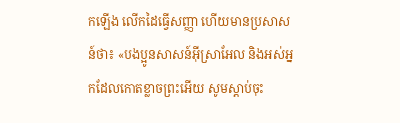កឡើង លើកដៃធ្វើសញ្ញា ហើយមានប្រសាសន៍ថា៖ «បងប្អូនសាសន៍អ៊ីស្រាអែល និងអស់អ្នកដែលកោតខ្លាចព្រះអើយ សូមស្តាប់ចុះ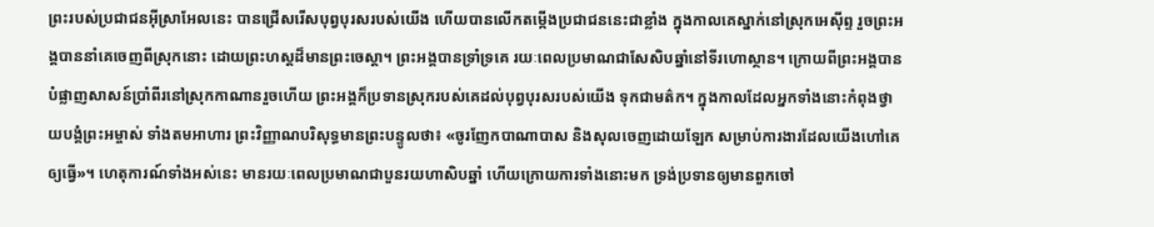ព្រះរបស់ប្រជាជនអ៊ីស្រាអែលនេះ បានជ្រើសរើសបុព្វបុរសរបស់យើង ហើយបានលើកតម្កើងប្រជាជននេះជាខ្លាំង ក្នុងកាលគេស្នាក់នៅស្រុកអេស៊ីព្ទ រួចព្រះអង្គបាននាំគេចេញពីស្រុកនោះ ដោយព្រះហស្តដ៏មានព្រះចេស្តា។ ព្រះអង្គបានទ្រាំទ្រគេ រយៈពេលប្រមាណជាសែសិបឆ្នាំនៅទីរហោស្ថាន។ ក្រោយពីព្រះអង្គបានបំផ្លាញសាសន៍ប្រាំពីរនៅស្រុកកាណានរួចហើយ ព្រះអង្គក៏ប្រទានស្រុករបស់គេដល់បុព្វបុរសរបស់យើង ទុកជាមត៌ក។ ក្នុងកាលដែលអ្នកទាំងនោះកំពុងថ្វាយបង្គំព្រះអម្ចាស់ ទាំងតមអាហារ ព្រះវិញ្ញាណបរិសុទ្ធមានព្រះបន្ទូលថា៖ «ចូរញែកបាណាបាស និងសុលចេញដោយឡែក សម្រាប់ការងារដែលយើងហៅគេឲ្យធ្វើ»។ ហេតុការណ៍ទាំងអស់នេះ មានរយៈពេលប្រមាណជាបួនរយហាសិបឆ្នាំ ហើយក្រោយការទាំងនោះមក ទ្រង់ប្រទានឲ្យមានពួកចៅ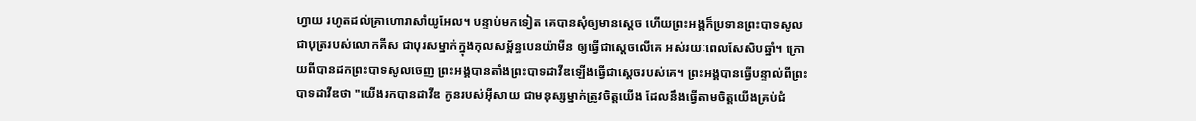ហ្វាយ រហូតដល់គ្រាហោរាសាំយូអែល។ បន្ទាប់មកទៀត គេបានសុំឲ្យមានស្តេច ហើយព្រះអង្គក៏ប្រទានព្រះបាទសូល ជាបុត្ររបស់លោកគីស ជាបុរសម្នាក់ក្នុងកុលសម្ព័ន្ធបេនយ៉ាមីន ឲ្យធ្វើជាស្តេចលើគេ អស់រយៈពេលសែសិបឆ្នាំ។ ក្រោយពីបានដកព្រះបាទសូលចេញ ព្រះអង្គបានតាំងព្រះបាទដាវីឌឡើងធ្វើជាស្តេចរបស់គេ។ ព្រះអង្គបានធ្វើបន្ទាល់ពីព្រះបាទដាវីឌថា "យើងរកបានដាវីឌ កូនរបស់អ៊ីសាយ ជាមនុស្សម្នាក់ត្រូវចិត្តយើង ដែលនឹងធ្វើតាមចិត្តយើងគ្រប់ជំ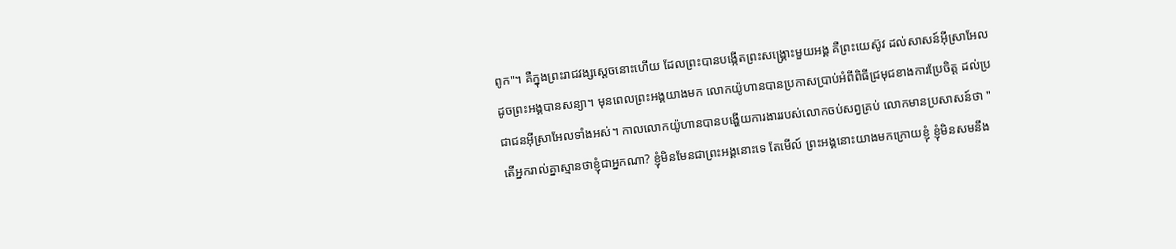ពូក"។ គឺក្នុងព្រះរាជវង្សស្តេចនោះហើយ ដែលព្រះបានបង្កើតព្រះសង្គ្រោះមួយអង្គ គឺព្រះយេស៊ូវ ដល់សាសន៍អ៊ីស្រាអែល ដូចព្រះអង្គបានសន្យា។ មុនពេលព្រះអង្គយាងមក លោកយ៉ូហានបានប្រកាសប្រាប់អំពីពិធីជ្រមុជខាងការប្រែចិត្ត ដល់ប្រជាជនអ៊ីស្រាអែលទាំងអស់។ កាលលោកយ៉ូហានបានបង្ហើយការងាររបស់លោកចប់សព្វគ្រប់ លោកមានប្រសាសន៍ថា "តើអ្នករាល់គ្នាស្មានថាខ្ញុំជាអ្នកណា? ខ្ញុំមិនមែនជាព្រះអង្គនោះទេ តែមើល៍ ព្រះអង្គនោះយាងមកក្រោយខ្ញុំ ខ្ញុំមិនសមនឹង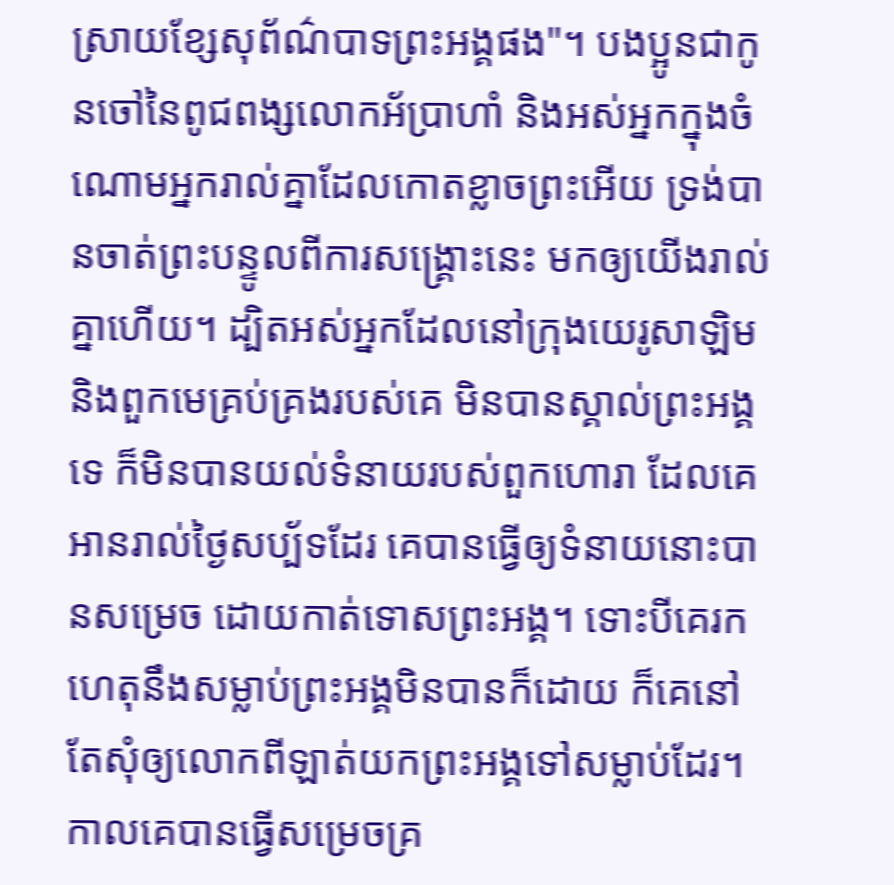ស្រាយខ្សែសុព័ណ៌បាទព្រះអង្គផង"។ បងប្អូនជាកូនចៅនៃពូជពង្សលោកអ័ប្រាហាំ និងអស់អ្នកក្នុងចំណោមអ្នករាល់គ្នាដែលកោតខ្លាចព្រះអើយ ទ្រង់បានចាត់ព្រះបន្ទូលពីការសង្គ្រោះនេះ មកឲ្យយើងរាល់គ្នាហើយ។ ដ្បិតអស់អ្នកដែលនៅក្រុងយេរូសាឡិម និងពួកមេគ្រប់គ្រងរបស់គេ មិនបានស្គាល់ព្រះអង្គទេ ក៏មិនបានយល់ទំនាយរបស់ពួកហោរា ដែលគេអានរាល់ថ្ងៃសប្ប័ទដែរ គេបានធ្វើឲ្យទំនាយនោះបានសម្រេច ដោយកាត់ទោសព្រះអង្គ។ ទោះបីគេរកហេតុនឹងសម្លាប់ព្រះអង្គមិនបានក៏ដោយ ក៏គេនៅតែសុំឲ្យលោកពីឡាត់យកព្រះអង្គទៅសម្លាប់ដែរ។ កាលគេបានធ្វើសម្រេចគ្រ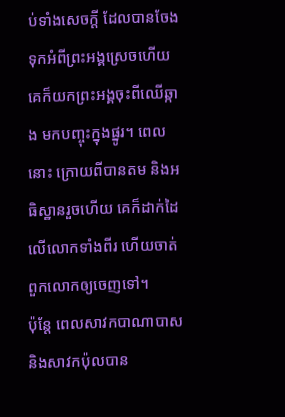ប់ទាំងសេចក្តី ដែលបានចែងទុកអំពីព្រះអង្គស្រេចហើយ គេក៏យកព្រះអង្គចុះពីឈើឆ្កាង មកបញ្ចុះក្នុងផ្នូរ។ ពេលនោះ ក្រោយពីបានតម និងអធិស្ឋានរួចហើយ គេក៏ដាក់ដៃលើលោកទាំងពីរ ហើយចាត់ពួកលោកឲ្យចេញទៅ។
ប៉ុន្តែ ពេលសាវកបាណាបាស និងសាវកប៉ុលបាន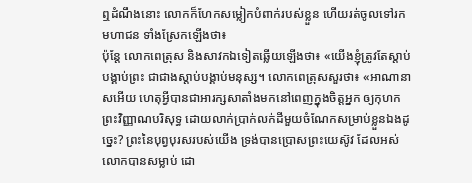ឮដំណឹងនោះ លោកក៏ហែកសម្លៀកបំពាក់របស់ខ្លួន ហើយរត់ចូលទៅរកមហាជន ទាំងស្រែកឡើងថា៖
ប៉ុន្ដែ លោកពេត្រុស និងសាវកឯទៀតឆ្លើយឡើងថា៖ «យើងខ្ញុំត្រូវតែស្តាប់បង្គាប់ព្រះ ជាជាងស្ដាប់បង្គាប់មនុស្ស។ លោកពេត្រុសសួរថា៖ «អាណានាសអើយ ហេតុអ្វីបានជាអារក្សសាតាំងមកនៅពេញក្នុងចិត្តអ្នក ឲ្យកុហកព្រះវិញ្ញាណបរិសុទ្ធ ដោយលាក់ប្រាក់លក់ដីមួយចំណែកសម្រាប់ខ្លួនឯងដូច្នេះ? ព្រះនៃបុព្វបុរសរបស់យើង ទ្រង់បានប្រោសព្រះយេស៊ូវ ដែលអស់លោកបានសម្លាប់ ដោ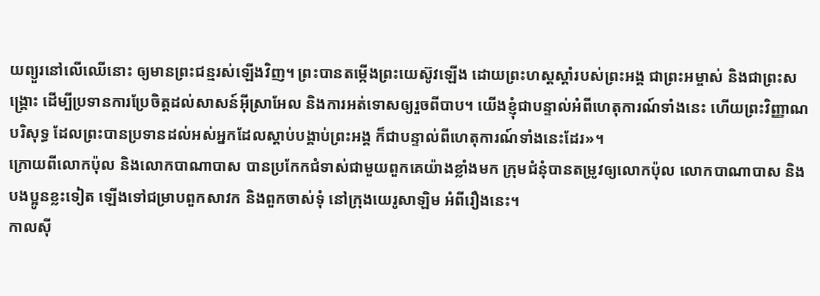យព្យួរនៅលើឈើនោះ ឲ្យមានព្រះជន្មរស់ឡើងវិញ។ ព្រះបានតម្កើងព្រះយេស៊ូវឡើង ដោយព្រះហស្តស្តាំរបស់ព្រះអង្គ ជាព្រះអម្ចាស់ និងជាព្រះសង្គ្រោះ ដើម្បីប្រទានការប្រែចិត្តដល់សាសន៍អ៊ីស្រាអែល និងការអត់ទោសឲ្យរួចពីបាប។ យើងខ្ញុំជាបន្ទាល់អំពីហេតុការណ៍ទាំងនេះ ហើយព្រះវិញ្ញាណបរិសុទ្ធ ដែលព្រះបានប្រទានដល់អស់អ្នកដែលស្តាប់បង្គាប់ព្រះអង្គ ក៏ជាបន្ទាល់ពីហេតុការណ៍ទាំងនេះដែរ»។
ក្រោយពីលោកប៉ុល និងលោកបាណាបាស បានប្រកែកជំទាស់ជាមួយពួកគេយ៉ាងខ្លាំងមក ក្រុមជំនុំបានតម្រូវឲ្យលោកប៉ុល លោកបាណាបាស និងបងប្អូនខ្លះទៀត ឡើងទៅជម្រាបពួកសាវក និងពួកចាស់ទុំ នៅក្រុងយេរូសាឡិម អំពីរឿងនេះ។
កាលស៊ី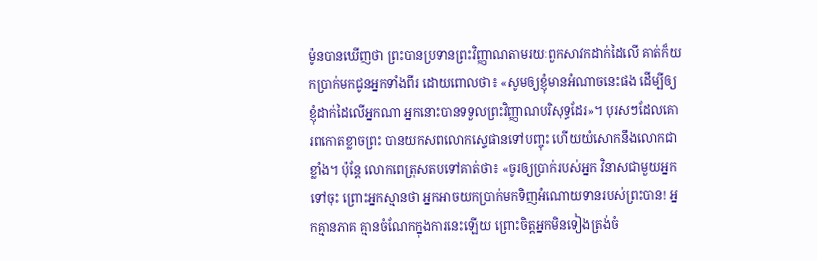ម៉ូនបានឃើញថា ព្រះបានប្រទានព្រះវិញ្ញាណតាមរយៈពួកសាវកដាក់ដៃលើ គាត់ក៏យកប្រាក់មកជូនអ្នកទាំងពីរ ដោយពោលថា៖ «សូមឲ្យខ្ញុំមានអំណាចនេះផង ដើម្បីឲ្យខ្ញុំដាក់ដៃលើអ្នកណា អ្នកនោះបានទទួលព្រះវិញ្ញាណបរិសុទ្ធដែរ»។ បុរសៗដែលគោរពកោតខ្លាចព្រះ បានយកសពលោកស្ទេផានទៅបញ្ចុះ ហើយយំសោកនឹងលោកជាខ្លាំង។ ប៉ុន្តែ លោកពេត្រុសតបទៅគាត់ថា៖ «ចូរឲ្យប្រាក់របស់អ្នក វិនាសជាមួយអ្នកទៅចុះ ព្រោះអ្នកស្មានថា អ្នកអាចយកប្រាក់មកទិញអំណោយទានរបស់ព្រះបាន! អ្នកគ្មានភាគ គ្មានចំណែកក្នុងការនេះឡើយ ព្រោះចិត្តអ្នកមិនទៀងត្រង់ចំ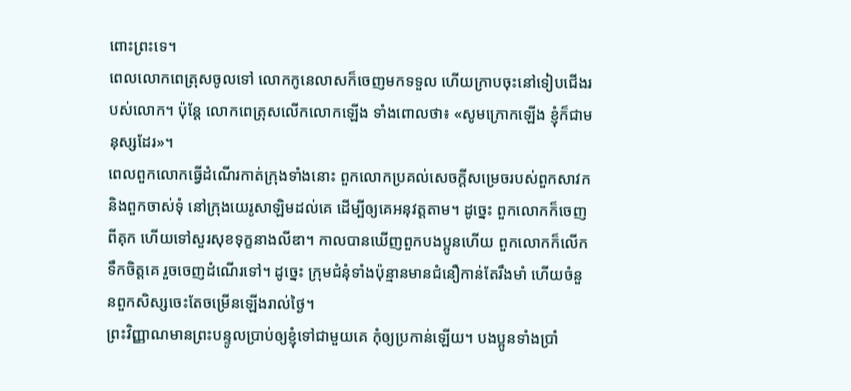ពោះព្រះទេ។
ពេលលោកពេត្រុសចូលទៅ លោកកូនេលាសក៏ចេញមកទទួល ហើយក្រាបចុះនៅទៀបជើងរបស់លោក។ ប៉ុន្ដែ លោកពេត្រុសលើកលោកឡើង ទាំងពោលថា៖ «សូមក្រោកឡើង ខ្ញុំក៏ជាមនុស្សដែរ»។
ពេលពួកលោកធ្វើដំណើរកាត់ក្រុងទាំងនោះ ពួកលោកប្រគល់សេចក្ដីសម្រេចរបស់ពួកសាវក និងពួកចាស់ទុំ នៅក្រុងយេរូសាឡិមដល់គេ ដើម្បីឲ្យគេអនុវត្តតាម។ ដូច្នេះ ពួកលោកក៏ចេញពីគុក ហើយទៅសួរសុខទុក្ខនាងលីឌា។ កាលបានឃើញពួកបងប្អូនហើយ ពួកលោកក៏លើកទឹកចិត្តគេ រួចចេញដំណើរទៅ។ ដូច្នេះ ក្រុមជំនុំទាំងប៉ុន្មានមានជំនឿកាន់តែរឹងមាំ ហើយចំនួនពួកសិស្សចេះតែចម្រើនឡើងរាល់ថ្ងៃ។
ព្រះវិញ្ញាណមានព្រះបន្ទូលប្រាប់ឲ្យខ្ញុំទៅជាមួយគេ កុំឲ្យប្រកាន់ឡើយ។ បងប្អូនទាំងប្រាំ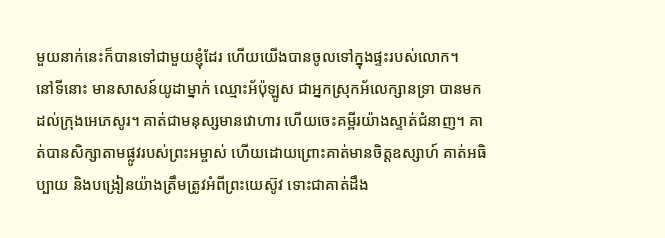មួយនាក់នេះក៏បានទៅជាមួយខ្ញុំដែរ ហើយយើងបានចូលទៅក្នុងផ្ទះរបស់លោក។
នៅទីនោះ មានសាសន៍យូដាម្នាក់ ឈ្មោះអ័ប៉ុឡូស ជាអ្នកស្រុកអ័លេក្សានទ្រា បានមកដល់ក្រុងអេភេសូរ។ គាត់ជាមនុស្សមានវោហារ ហើយចេះគម្ពីរយ៉ាងស្ទាត់ជំនាញ។ គាត់បានសិក្សាតាមផ្លូវរបស់ព្រះអម្ចាស់ ហើយដោយព្រោះគាត់មានចិត្តឧស្សាហ៍ គាត់អធិប្បាយ និងបង្រៀនយ៉ាងត្រឹមត្រូវអំពីព្រះយេស៊ូវ ទោះជាគាត់ដឹង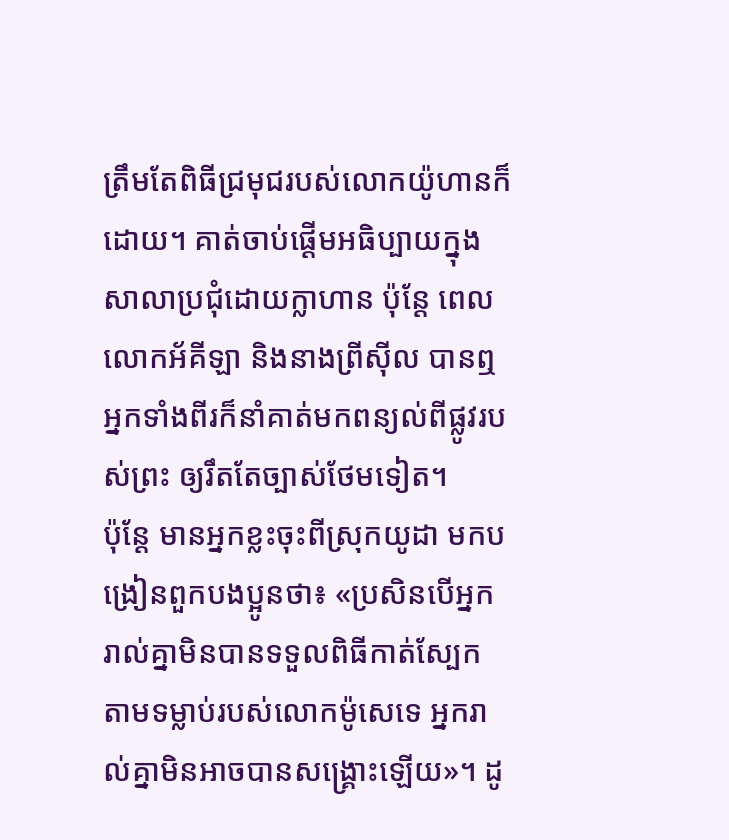ត្រឹមតែពិធីជ្រមុជរបស់លោកយ៉ូហានក៏ដោយ។ គាត់ចាប់ផ្ដើមអធិប្បាយក្នុងសាលាប្រជុំដោយក្លាហាន ប៉ុន្តែ ពេលលោកអ័គីឡា និងនាងព្រីស៊ីល បានឮ អ្នកទាំងពីរក៏នាំគាត់មកពន្យល់ពីផ្លូវរបស់ព្រះ ឲ្យរឹតតែច្បាស់ថែមទៀត។
ប៉ុន្ដែ មានអ្នកខ្លះចុះពីស្រុកយូដា មកបង្រៀនពួកបងប្អូនថា៖ «ប្រសិនបើអ្នករាល់គ្នាមិនបានទទួលពិធីកាត់ស្បែក តាមទម្លាប់របស់លោកម៉ូសេទេ អ្នករាល់គ្នាមិនអាចបានសង្គ្រោះឡើយ»។ ដូ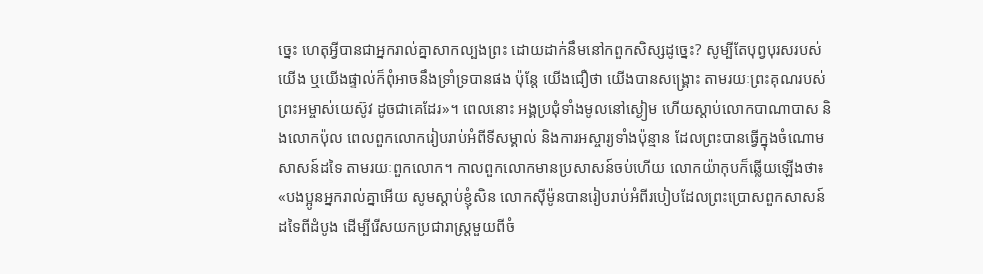ច្នេះ ហេតុអ្វីបានជាអ្នករាល់គ្នាសាកល្បងព្រះ ដោយដាក់នឹមនៅកពួកសិស្សដូច្នេះ? សូម្បីតែបុព្វបុរសរបស់យើង ឬយើងផ្ទាល់ក៏ពុំអាចនឹងទ្រាំទ្របានផង ប៉ុន្ដែ យើងជឿថា យើងបានសង្គ្រោះ តាមរយៈព្រះគុណរបស់ព្រះអម្ចាស់យេស៊ូវ ដូចជាគេដែរ»។ ពេលនោះ អង្គប្រជុំទាំងមូលនៅស្ងៀម ហើយស្តាប់លោកបាណាបាស និងលោកប៉ុល ពេលពួកលោករៀបរាប់អំពីទីសម្គាល់ និងការអស្ចារ្យទាំងប៉ុន្មាន ដែលព្រះបានធ្វើក្នុងចំណោមសាសន៍ដទៃ តាមរយៈពួកលោក។ កាលពួកលោកមានប្រសាសន៍ចប់ហើយ លោកយ៉ាកុបក៏ឆ្លើយឡើងថា៖ «បងប្អូនអ្នករាល់គ្នាអើយ សូមស្តាប់ខ្ញុំសិន លោកស៊ីម៉ូនបានរៀបរាប់អំពីរបៀបដែលព្រះប្រោសពួកសាសន៍ដទៃពីដំបូង ដើម្បីរើសយកប្រជារាស្ត្រមួយពីចំ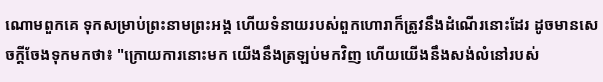ណោមពួកគេ ទុកសម្រាប់ព្រះនាមព្រះអង្គ ហើយទំនាយរបស់ពួកហោរាក៏ត្រូវនឹងដំណើរនោះដែរ ដូចមានសេចក្តីចែងទុកមកថា៖ "ក្រោយការនោះមក យើងនឹងត្រឡប់មកវិញ ហើយយើងនឹងសង់លំនៅរបស់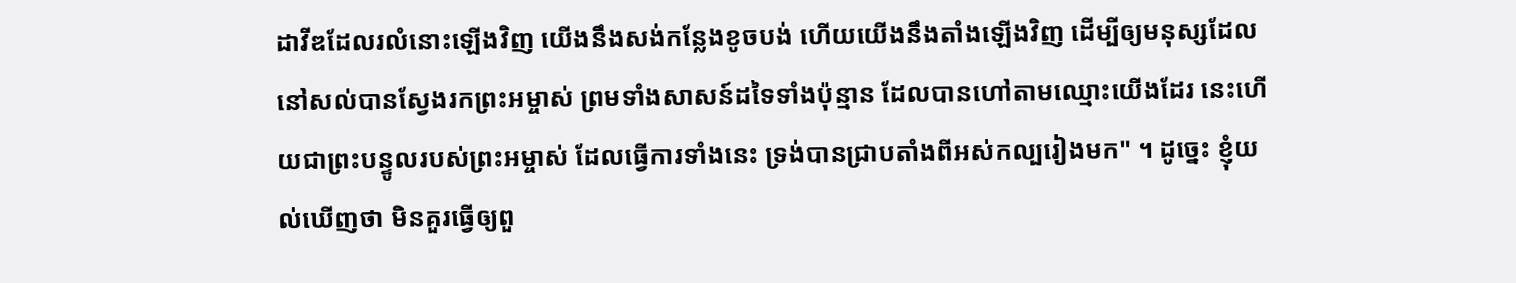ដាវីឌដែលរលំនោះឡើងវិញ យើងនឹងសង់កន្លែងខូចបង់ ហើយយើងនឹងតាំងឡើងវិញ ដើម្បីឲ្យមនុស្សដែលនៅសល់បានស្វែងរកព្រះអម្ចាស់ ព្រមទាំងសាសន៍ដទៃទាំងប៉ុន្មាន ដែលបានហៅតាមឈ្មោះយើងដែរ នេះហើយជាព្រះបន្ទូលរបស់ព្រះអម្ចាស់ ដែលធ្វើការទាំងនេះ ទ្រង់បានជ្រាបតាំងពីអស់កល្បរៀងមក" ។ ដូច្នេះ ខ្ញុំយល់ឃើញថា មិនគួរធ្វើឲ្យពួ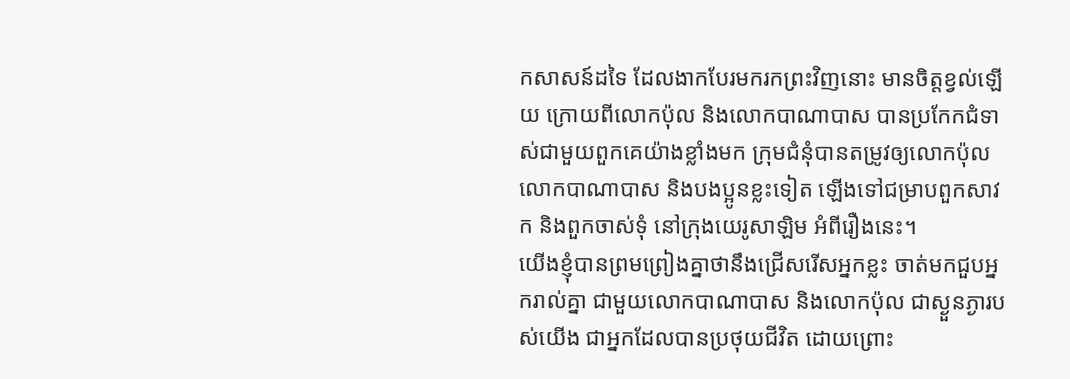កសាសន៍ដទៃ ដែលងាកបែរមករកព្រះវិញនោះ មានចិត្តខ្វល់ឡើយ ក្រោយពីលោកប៉ុល និងលោកបាណាបាស បានប្រកែកជំទាស់ជាមួយពួកគេយ៉ាងខ្លាំងមក ក្រុមជំនុំបានតម្រូវឲ្យលោកប៉ុល លោកបាណាបាស និងបងប្អូនខ្លះទៀត ឡើងទៅជម្រាបពួកសាវក និងពួកចាស់ទុំ នៅក្រុងយេរូសាឡិម អំពីរឿងនេះ។
យើងខ្ញុំបានព្រមព្រៀងគ្នាថានឹងជ្រើសរើសអ្នកខ្លះ ចាត់មកជួបអ្នករាល់គ្នា ជាមួយលោកបាណាបាស និងលោកប៉ុល ជាស្ងួនភ្ងារបស់យើង ជាអ្នកដែលបានប្រថុយជីវិត ដោយព្រោះ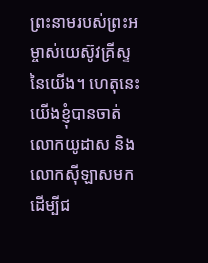ព្រះនាមរបស់ព្រះអម្ចាស់យេស៊ូវគ្រីស្ទនៃយើង។ ហេតុនេះ យើងខ្ញុំបានចាត់លោកយូដាស និងលោកស៊ីឡាសមក ដើម្បីជ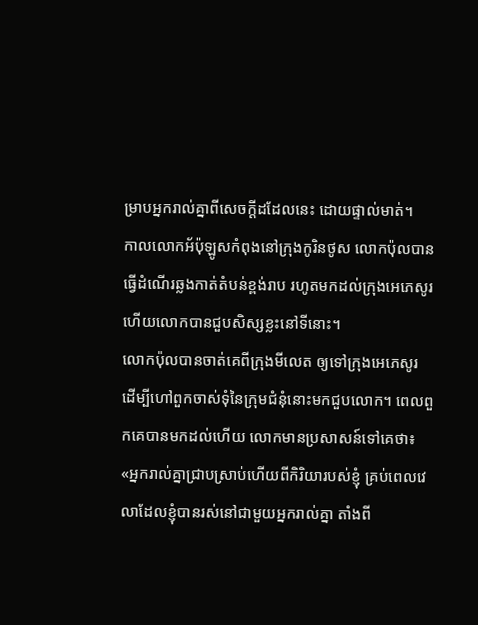ម្រាបអ្នករាល់គ្នាពីសេចក្ដីដដែលនេះ ដោយផ្ទាល់មាត់។
កាលលោកអ័ប៉ុឡូសកំពុងនៅក្រុងកូរិនថូស លោកប៉ុលបានធ្វើដំណើរឆ្លងកាត់តំបន់ខ្ពង់រាប រហូតមកដល់ក្រុងអេភេសូរ ហើយលោកបានជួបសិស្សខ្លះនៅទីនោះ។
លោកប៉ុលបានចាត់គេពីក្រុងមីលេត ឲ្យទៅក្រុងអេភេសូរ ដើម្បីហៅពួកចាស់ទុំនៃក្រុមជំនុំនោះមកជួបលោក។ ពេលពួកគេបានមកដល់ហើយ លោកមានប្រសាសន៍ទៅគេថា៖ «អ្នករាល់គ្នាជ្រាបស្រាប់ហើយពីកិរិយារបស់ខ្ញុំ គ្រប់ពេលវេលាដែលខ្ញុំបានរស់នៅជាមួយអ្នករាល់គ្នា តាំងពី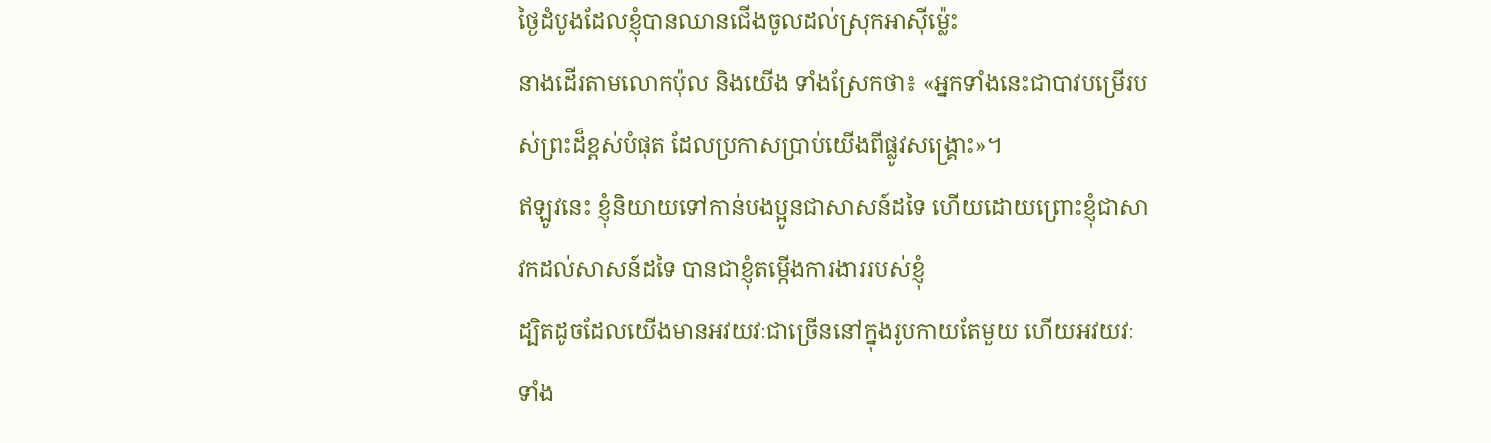ថ្ងៃដំបូងដែលខ្ញុំបានឈានជើងចូលដល់ស្រុកអាស៊ីម៉្លេះ
នាងដើរតាមលោកប៉ុល និងយើង ទាំងស្រែកថា៖ «អ្នកទាំងនេះជាបាវបម្រើរបស់ព្រះដ៏ខ្ពស់បំផុត ដែលប្រកាសប្រាប់យើងពីផ្លូវសង្គ្រោះ»។
ឥឡូវនេះ ខ្ញុំនិយាយទៅកាន់បងប្អូនជាសាសន៍ដទៃ ហើយដោយព្រោះខ្ញុំជាសាវកដល់សាសន៍ដទៃ បានជាខ្ញុំតម្កើងការងាររបស់ខ្ញុំ
ដ្បិតដូចដែលយើងមានអវយវៈជាច្រើននៅក្នុងរូបកាយតែមួយ ហើយអវយវៈទាំង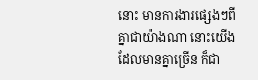នោះ មានការងារផ្សេងៗពីគ្នាជាយ៉ាងណា នោះយើងដែលមានគ្នាច្រើន ក៏ជា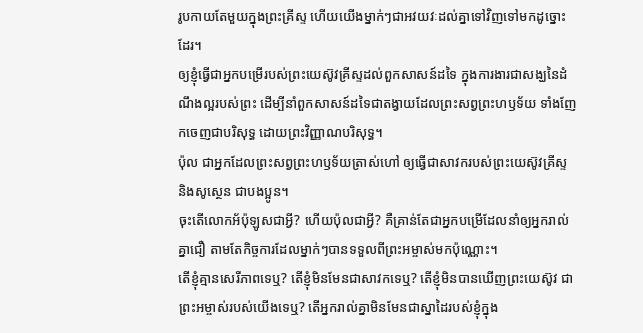រូបកាយតែមួយក្នុងព្រះគ្រីស្ទ ហើយយើងម្នាក់ៗជាអវយវៈដល់គ្នាទៅវិញទៅមកដូច្នោះដែរ។
ឲ្យខ្ញុំធ្វើជាអ្នកបម្រើរបស់ព្រះយេស៊ូវគ្រីស្ទដល់ពួកសាសន៍ដទៃ ក្នុងការងារជាសង្ឃនៃដំណឹងល្អរបស់ព្រះ ដើម្បីនាំពួកសាសន៍ដទៃជាតង្វាយដែលព្រះសព្វព្រះហឫទ័យ ទាំងញែកចេញជាបរិសុទ្ធ ដោយព្រះវិញ្ញាណបរិសុទ្ធ។
ប៉ុល ជាអ្នកដែលព្រះសព្វព្រះហឫទ័យត្រាស់ហៅ ឲ្យធ្វើជាសាវករបស់ព្រះយេស៊ូវគ្រីស្ទ និងសូស្ថេន ជាបងប្អូន។
ចុះតើលោកអ័ប៉ុឡូសជាអ្វី? ហើយប៉ុលជាអ្វី? គឺគ្រាន់តែជាអ្នកបម្រើដែលនាំឲ្យអ្នករាល់គ្នាជឿ តាមតែកិច្ចការដែលម្នាក់ៗបានទទួលពីព្រះអម្ចាស់មកប៉ុណ្ណោះ។
តើខ្ញុំគ្មានសេរីភាពទេឬ? តើខ្ញុំមិនមែនជាសាវកទេឬ? តើខ្ញុំមិនបានឃើញព្រះយេស៊ូវ ជាព្រះអម្ចាស់របស់យើងទេឬ? តើអ្នករាល់គ្នាមិនមែនជាស្នាដៃរបស់ខ្ញុំក្នុង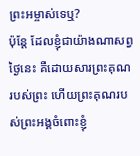ព្រះអម្ចាស់ទេឬ?
ប៉ុន្តែ ដែលខ្ញុំជាយ៉ាងណាសព្វថ្ងៃនេះ គឺដោយសារព្រះគុណរបស់ព្រះ ហើយព្រះគុណរបស់ព្រះអង្គចំពោះខ្ញុំ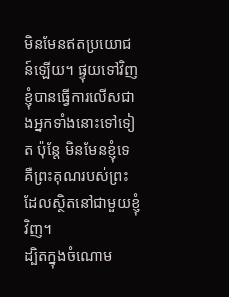មិនមែនឥតប្រយោជន៍ឡើយ។ ផ្ទុយទៅវិញ ខ្ញុំបានធ្វើការលើសជាងអ្នកទាំងនោះទៅទៀត ប៉ុន្តែ មិនមែនខ្ញុំទេ គឺព្រះគុណរបស់ព្រះ ដែលស្ថិតនៅជាមួយខ្ញុំវិញ។
ដ្បិតក្នុងចំណោម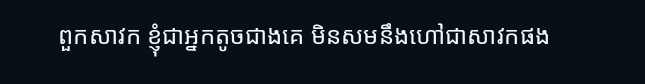ពួកសាវក ខ្ញុំជាអ្នកតូចជាងគេ មិនសមនឹងហៅជាសាវកផង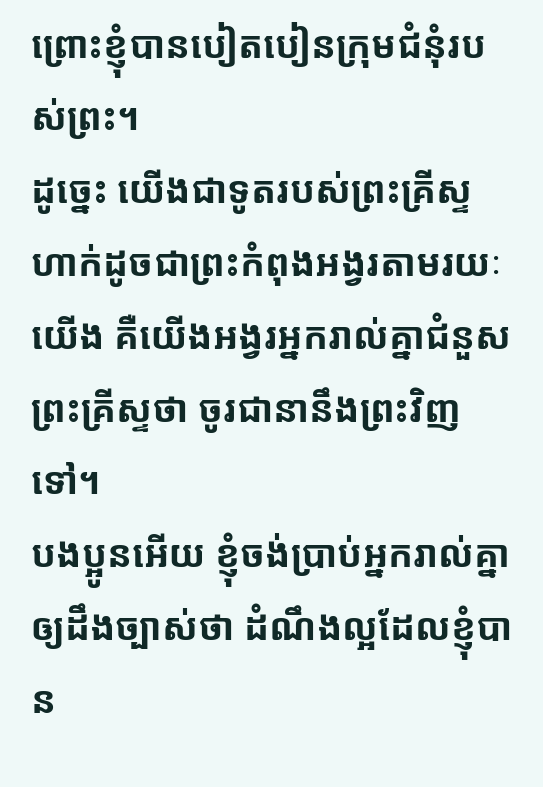ព្រោះខ្ញុំបានបៀតបៀនក្រុមជំនុំរបស់ព្រះ។
ដូច្នេះ យើងជាទូតរបស់ព្រះគ្រីស្ទ ហាក់ដូចជាព្រះកំពុងអង្វរតាមរយៈយើង គឺយើងអង្វរអ្នករាល់គ្នាជំនួសព្រះគ្រីស្ទថា ចូរជានានឹងព្រះវិញទៅ។
បងប្អូនអើយ ខ្ញុំចង់ប្រាប់អ្នករាល់គ្នាឲ្យដឹងច្បាស់ថា ដំណឹងល្អដែលខ្ញុំបាន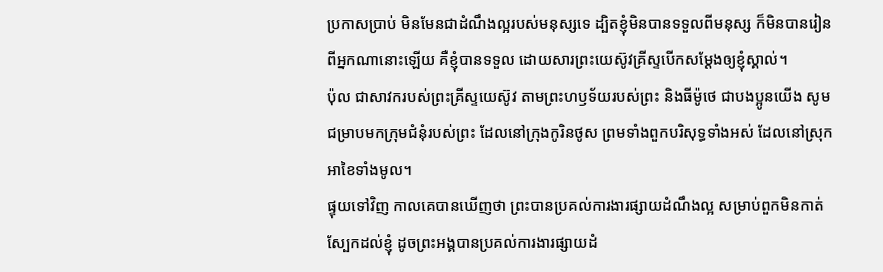ប្រកាសប្រាប់ មិនមែនជាដំណឹងល្អរបស់មនុស្សទេ ដ្បិតខ្ញុំមិនបានទទួលពីមនុស្ស ក៏មិនបានរៀនពីអ្នកណានោះឡើយ គឺខ្ញុំបានទទួល ដោយសារព្រះយេស៊ូវគ្រីស្ទបើកសម្ដែងឲ្យខ្ញុំស្គាល់។
ប៉ុល ជាសាវករបស់ព្រះគ្រីស្ទយេស៊ូវ តាមព្រះហឫទ័យរបស់ព្រះ និងធីម៉ូថេ ជាបងប្អូនយើង សូមជម្រាបមកក្រុមជំនុំរបស់ព្រះ ដែលនៅក្រុងកូរិនថូស ព្រមទាំងពួកបរិសុទ្ធទាំងអស់ ដែលនៅស្រុកអាខៃទាំងមូល។
ផ្ទុយទៅវិញ កាលគេបានឃើញថា ព្រះបានប្រគល់ការងារផ្សាយដំណឹងល្អ សម្រាប់ពួកមិនកាត់ស្បែកដល់ខ្ញុំ ដូចព្រះអង្គបានប្រគល់ការងារផ្សាយដំ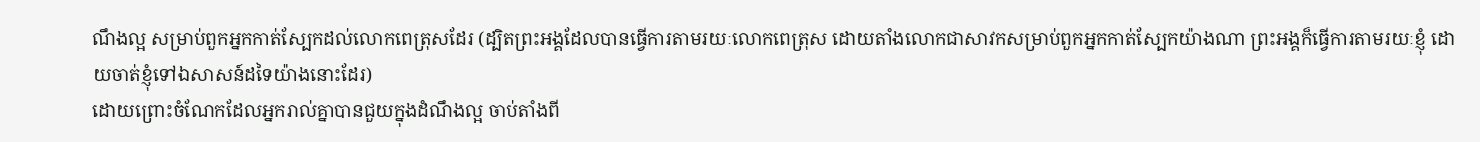ណឹងល្អ សម្រាប់ពួកអ្នកកាត់ស្បែកដល់លោកពេត្រុសដែរ (ដ្បិតព្រះអង្គដែលបានធ្វើការតាមរយៈលោកពេត្រុស ដោយតាំងលោកជាសាវកសម្រាប់ពួកអ្នកកាត់ស្បែកយ៉ាងណា ព្រះអង្គក៏ធ្វើការតាមរយៈខ្ញុំ ដោយចាត់ខ្ញុំទៅឯសាសន៍ដទៃយ៉ាងនោះដែរ)
ដោយព្រោះចំណែកដែលអ្នករាល់គ្នាបានជួយក្នុងដំណឹងល្អ ចាប់តាំងពី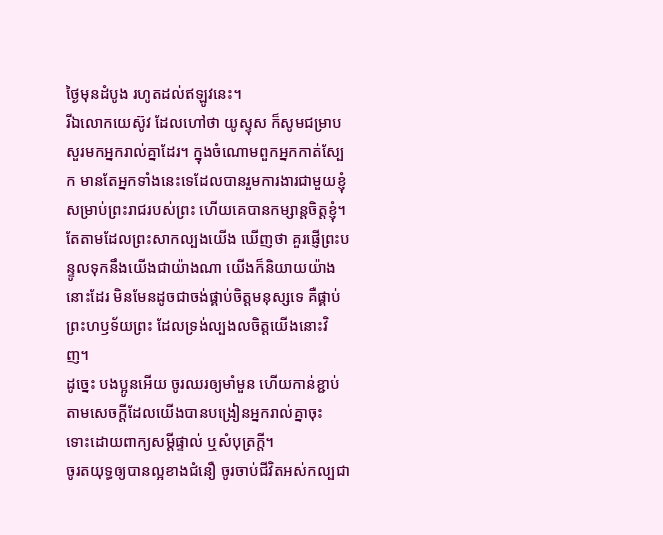ថ្ងៃមុនដំបូង រហូតដល់ឥឡូវនេះ។
រីឯលោកយេស៊ូវ ដែលហៅថា យូស្ទុស ក៏សូមជម្រាបសួរមកអ្នករាល់គ្នាដែរ។ ក្នុងចំណោមពួកអ្នកកាត់ស្បែក មានតែអ្នកទាំងនេះទេដែលបានរួមការងារជាមួយខ្ញុំសម្រាប់ព្រះរាជរបស់ព្រះ ហើយគេបានកម្សាន្តចិត្តខ្ញុំ។
តែតាមដែលព្រះសាកល្បងយើង ឃើញថា គួរផ្ញើព្រះបន្ទូលទុកនឹងយើងជាយ៉ាងណា យើងក៏និយាយយ៉ាងនោះដែរ មិនមែនដូចជាចង់ផ្គាប់ចិត្តមនុស្សទេ គឺផ្គាប់ព្រះហឫទ័យព្រះ ដែលទ្រង់ល្បងលចិត្តយើងនោះវិញ។
ដូច្នេះ បងប្អូនអើយ ចូរឈរឲ្យមាំមួន ហើយកាន់ខ្ជាប់តាមសេចក្ដីដែលយើងបានបង្រៀនអ្នករាល់គ្នាចុះ ទោះដោយពាក្យសម្ដីផ្ទាល់ ឬសំបុត្រក្តី។
ចូរតយុទ្ធឲ្យបានល្អខាងជំនឿ ចូរចាប់ជីវិតអស់កល្បជា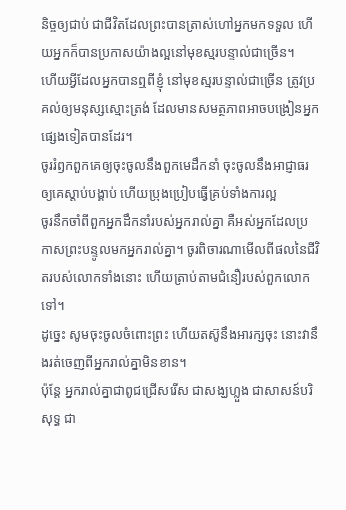និច្ចឲ្យជាប់ ជាជីវិតដែលព្រះបានត្រាស់ហៅអ្នកមកទទួល ហើយអ្នកក៏បានប្រកាសយ៉ាងល្អនៅមុខស្មរបន្ទាល់ជាច្រើន។
ហើយអ្វីដែលអ្នកបានឮពីខ្ញុំ នៅមុខស្មរបន្ទាល់ជាច្រើន ត្រូវប្រគល់ឲ្យមនុស្សស្មោះត្រង់ ដែលមានសមត្ថភាពអាចបង្រៀនអ្នកផ្សេងទៀតបានដែរ។
ចូររំឭកពួកគេឲ្យចុះចូលនឹងពួកមេដឹកនាំ ចុះចូលនឹងអាជ្ញាធរ ឲ្យគេស្តាប់បង្គាប់ ហើយប្រុងប្រៀបធ្វើគ្រប់ទាំងការល្អ
ចូរនឹកចាំពីពួកអ្នកដឹកនាំរបស់អ្នករាល់គ្នា គឺអស់អ្នកដែលប្រកាសព្រះបន្ទូលមកអ្នករាល់គ្នា។ ចូរពិចារណាមើលពីផលនៃជីវិតរបស់លោកទាំងនោះ ហើយត្រាប់តាមជំនឿរបស់ពួកលោកទៅ។
ដូច្នេះ សូមចុះចូលចំពោះព្រះ ហើយតស៊ូនឹងអារក្សចុះ នោះវានឹងរត់ចេញពីអ្នករាល់គ្នាមិនខាន។
ប៉ុន្តែ អ្នករាល់គ្នាជាពូជជ្រើសរើស ជាសង្ឃហ្លួង ជាសាសន៍បរិសុទ្ធ ជា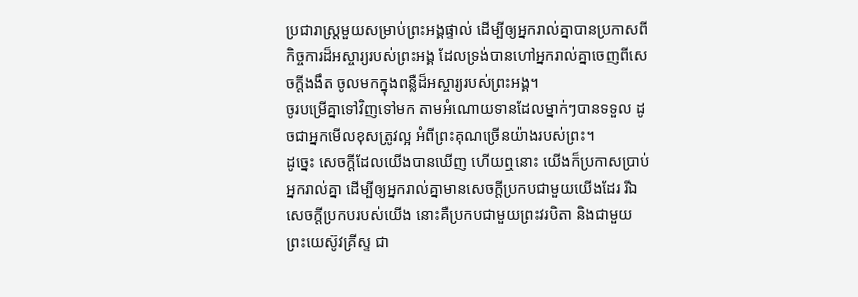ប្រជារាស្ត្រមួយសម្រាប់ព្រះអង្គផ្ទាល់ ដើម្បីឲ្យអ្នករាល់គ្នាបានប្រកាសពីកិច្ចការដ៏អស្ចារ្យរបស់ព្រះអង្គ ដែលទ្រង់បានហៅអ្នករាល់គ្នាចេញពីសេចក្តីងងឹត ចូលមកក្នុងពន្លឺដ៏អស្ចារ្យរបស់ព្រះអង្គ។
ចូរបម្រើគ្នាទៅវិញទៅមក តាមអំណោយទានដែលម្នាក់ៗបានទទួល ដូចជាអ្នកមើលខុសត្រូវល្អ អំពីព្រះគុណច្រើនយ៉ាងរបស់ព្រះ។
ដូច្នេះ សេចក្ដីដែលយើងបានឃើញ ហើយឮនោះ យើងក៏ប្រកាសប្រាប់អ្នករាល់គ្នា ដើម្បីឲ្យអ្នករាល់គ្នាមានសេចក្ដីប្រកបជាមួយយើងដែរ រីឯសេចក្ដីប្រកបរបស់យើង នោះគឺប្រកបជាមួយព្រះវរបិតា និងជាមួយព្រះយេស៊ូវគ្រីស្ទ ជា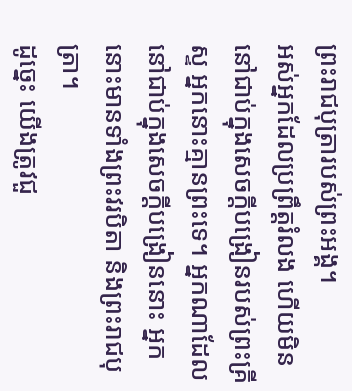ព្រះរាជបុត្រារបស់ព្រះអង្គ។
អស់អ្នកដែលប្រព្រឹត្តរំលង ហើយមិននៅជាប់ក្នុងសេចក្ដីបង្រៀនរបស់ព្រះគ្រីស្ទ អ្នកនោះគ្មានព្រះទេ។ អ្នកណាដែលនៅជាប់ក្នុងសេចក្ដីបង្រៀននោះ អ្នកនោះមានទាំងព្រះវរបិតា និងព្រះរាជបុត្រា។
ដូច្នេះ យើងត្រូវជួ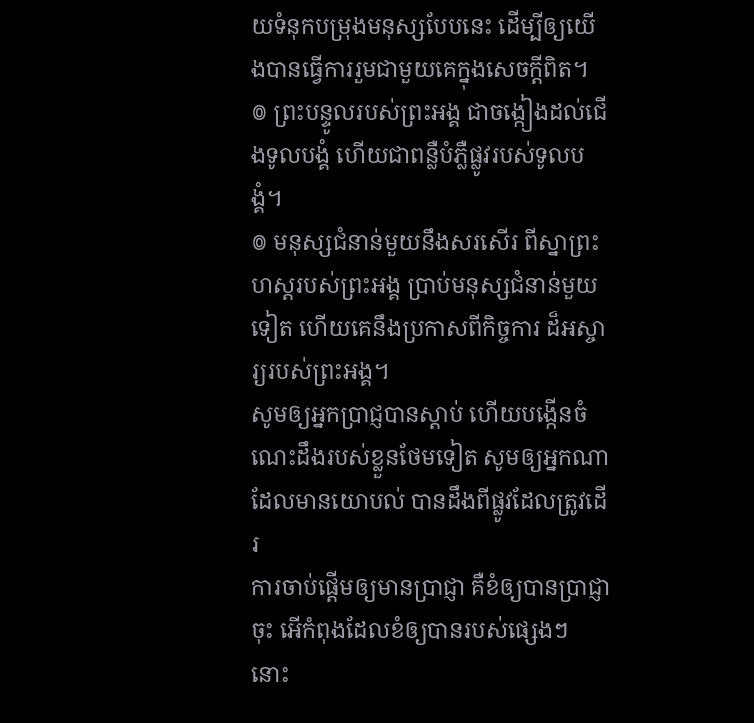យទំនុកបម្រុងមនុស្សបែបនេះ ដើម្បីឲ្យយើងបានធ្វើការរួមជាមួយគេក្នុងសេចក្ដីពិត។
៙ ព្រះបន្ទូលរបស់ព្រះអង្គ ជាចង្កៀងដល់ជើងទូលបង្គំ ហើយជាពន្លឺបំភ្លឺផ្លូវរបស់ទូលបង្គំ។
៙ មនុស្សជំនាន់មួយនឹងសរសើរ ពីស្នាព្រះហស្ដរបស់ព្រះអង្គ ប្រាប់មនុស្សជំនាន់មួយទៀត ហើយគេនឹងប្រកាសពីកិច្ចការ ដ៏អស្ចារ្យរបស់ព្រះអង្គ។
សូមឲ្យអ្នកប្រាជ្ញបានស្តាប់ ហើយបង្កើនចំណេះដឹងរបស់ខ្លួនថែមទៀត សូមឲ្យអ្នកណាដែលមានយោបល់ បានដឹងពីផ្លូវដែលត្រូវដើរ
ការចាប់ផ្ដើមឲ្យមានប្រាជ្ញា គឺខំឲ្យបានប្រាជ្ញាចុះ អើកំពុងដែលខំឲ្យបានរបស់ផ្សេងៗ នោះ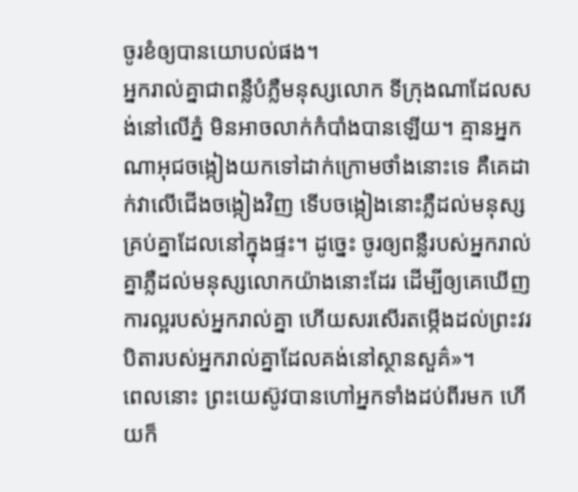ចូរខំឲ្យបានយោបល់ផង។
អ្នករាល់គ្នាជាពន្លឺបំភ្លឺមនុស្សលោក ទីក្រុងណាដែលសង់នៅលើភ្នំ មិនអាចលាក់កំបាំងបានឡើយ។ គ្មានអ្នកណាអុជចង្កៀងយកទៅដាក់ក្រោមថាំងនោះទេ គឺគេដាក់វាលើជើងចង្កៀងវិញ ទើបចង្កៀងនោះភ្លឺដល់មនុស្សគ្រប់គ្នាដែលនៅក្នុងផ្ទះ។ ដូច្នេះ ចូរឲ្យពន្លឺរបស់អ្នករាល់គ្នាភ្លឺដល់មនុស្សលោកយ៉ាងនោះដែរ ដើម្បីឲ្យគេឃើញការល្អរបស់អ្នករាល់គ្នា ហើយសរសើរតម្កើងដល់ព្រះវរបិតារបស់អ្នករាល់គ្នាដែលគង់នៅស្ថានសួគ៌»។
ពេលនោះ ព្រះយេស៊ូវបានហៅអ្នកទាំងដប់ពីរមក ហើយក៏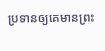ប្រទានឲ្យគេមានព្រះ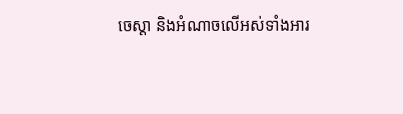ចេស្តា និងអំណាចលើអស់ទាំងអារ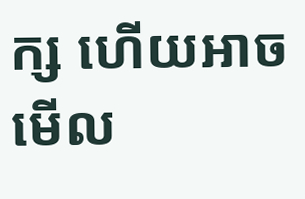ក្ស ហើយអាចមើល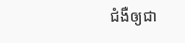ជំងឺឲ្យជា